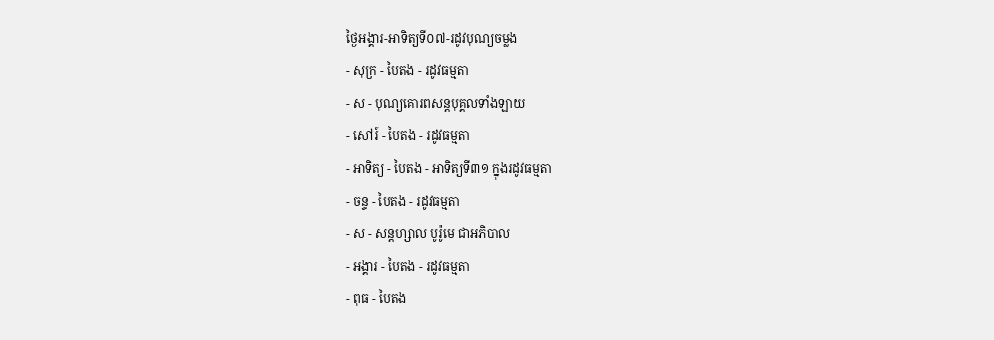ថ្ងៃអង្គារ-អាទិត្យទី០៧-រដូវបុណ្យចម្លង
- សុក្រ - បៃតង - រដូវធម្មតា
- ស - បុណ្យគោរពសន្ដបុគ្គលទាំងឡាយ
- សៅរ៍ - បៃតង - រដូវធម្មតា
- អាទិត្យ - បៃតង - អាទិត្យទី៣១ ក្នុងរដូវធម្មតា
- ចន្ទ - បៃតង - រដូវធម្មតា
- ស - សន្ដហ្សាល បូរ៉ូមេ ជាអភិបាល
- អង្គារ - បៃតង - រដូវធម្មតា
- ពុធ - បៃតង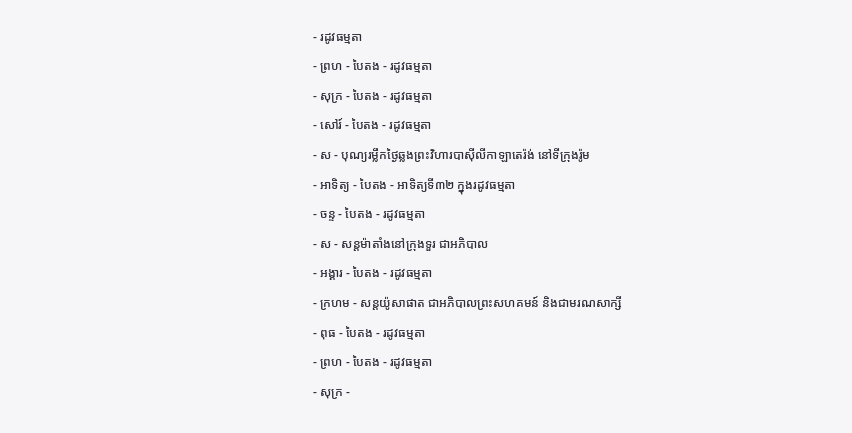- រដូវធម្មតា
- ព្រហ - បៃតង - រដូវធម្មតា
- សុក្រ - បៃតង - រដូវធម្មតា
- សៅរ៍ - បៃតង - រដូវធម្មតា
- ស - បុណ្យរម្លឹកថ្ងៃឆ្លងព្រះវិហារបាស៊ីលីកាឡាតេរ៉ង់ នៅទីក្រុងរ៉ូម
- អាទិត្យ - បៃតង - អាទិត្យទី៣២ ក្នុងរដូវធម្មតា
- ចន្ទ - បៃតង - រដូវធម្មតា
- ស - សន្ដម៉ាតាំងនៅក្រុងទួរ ជាអភិបាល
- អង្គារ - បៃតង - រដូវធម្មតា
- ក្រហម - សន្ដយ៉ូសាផាត ជាអភិបាលព្រះសហគមន៍ និងជាមរណសាក្សី
- ពុធ - បៃតង - រដូវធម្មតា
- ព្រហ - បៃតង - រដូវធម្មតា
- សុក្រ -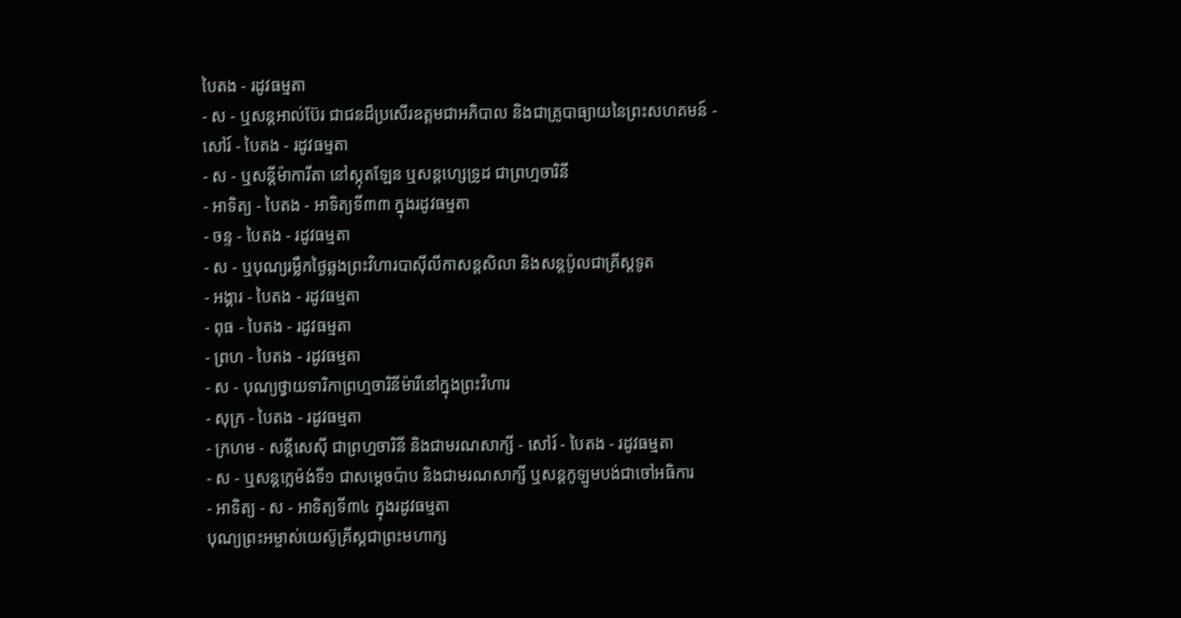បៃតង - រដូវធម្មតា
- ស - ឬសន្ដអាល់ប៊ែរ ជាជនដ៏ប្រសើរឧត្ដមជាអភិបាល និងជាគ្រូបាធ្យាយនៃព្រះសហគមន៍ - សៅរ៍ - បៃតង - រដូវធម្មតា
- ស - ឬសន្ដីម៉ាការីតា នៅស្កុតឡែន ឬសន្ដហ្សេទ្រូដ ជាព្រហ្មចារិនី
- អាទិត្យ - បៃតង - អាទិត្យទី៣៣ ក្នុងរដូវធម្មតា
- ចន្ទ - បៃតង - រដូវធម្មតា
- ស - ឬបុណ្យរម្លឹកថ្ងៃឆ្លងព្រះវិហារបាស៊ីលីកាសន្ដសិលា និងសន្ដប៉ូលជាគ្រីស្ដទូត
- អង្គារ - បៃតង - រដូវធម្មតា
- ពុធ - បៃតង - រដូវធម្មតា
- ព្រហ - បៃតង - រដូវធម្មតា
- ស - បុណ្យថ្វាយទារិកាព្រហ្មចារិនីម៉ារីនៅក្នុងព្រះវិហារ
- សុក្រ - បៃតង - រដូវធម្មតា
- ក្រហម - សន្ដីសេស៊ី ជាព្រហ្មចារិនី និងជាមរណសាក្សី - សៅរ៍ - បៃតង - រដូវធម្មតា
- ស - ឬសន្ដក្លេម៉ង់ទី១ ជាសម្ដេចប៉ាប និងជាមរណសាក្សី ឬសន្ដកូឡូមបង់ជាចៅអធិការ
- អាទិត្យ - ស - អាទិត្យទី៣៤ ក្នុងរដូវធម្មតា
បុណ្យព្រះអម្ចាស់យេស៊ូគ្រីស្ដជាព្រះមហាក្ស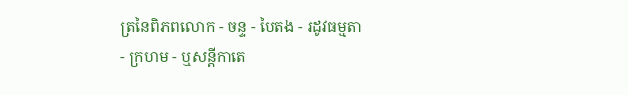ត្រនៃពិភពលោក - ចន្ទ - បៃតង - រដូវធម្មតា
- ក្រហម - ឬសន្ដីកាតេ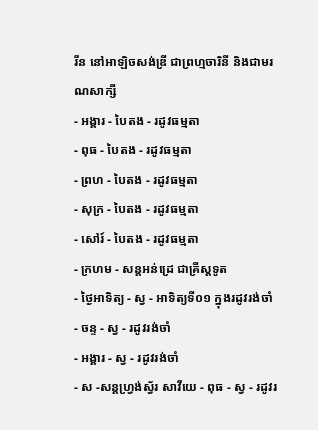រីន នៅអាឡិចសង់ឌ្រី ជាព្រហ្មចារិនី និងជាមរណសាក្សី
- អង្គារ - បៃតង - រដូវធម្មតា
- ពុធ - បៃតង - រដូវធម្មតា
- ព្រហ - បៃតង - រដូវធម្មតា
- សុក្រ - បៃតង - រដូវធម្មតា
- សៅរ៍ - បៃតង - រដូវធម្មតា
- ក្រហម - សន្ដអន់ដ្រេ ជាគ្រីស្ដទូត
- ថ្ងៃអាទិត្យ - ស្វ - អាទិត្យទី០១ ក្នុងរដូវរង់ចាំ
- ចន្ទ - ស្វ - រដូវរង់ចាំ
- អង្គារ - ស្វ - រដូវរង់ចាំ
- ស -សន្ដហ្វ្រង់ស្វ័រ សាវីយេ - ពុធ - ស្វ - រដូវរ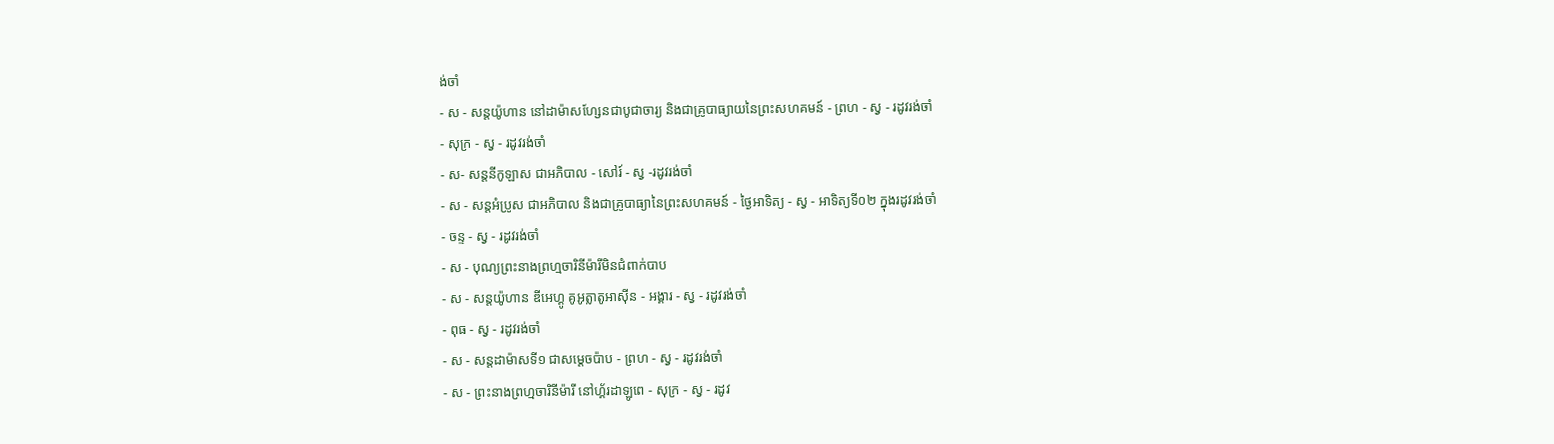ង់ចាំ
- ស - សន្ដយ៉ូហាន នៅដាម៉ាសហ្សែនជាបូជាចារ្យ និងជាគ្រូបាធ្យាយនៃព្រះសហគមន៍ - ព្រហ - ស្វ - រដូវរង់ចាំ
- សុក្រ - ស្វ - រដូវរង់ចាំ
- ស- សន្ដនីកូឡាស ជាអភិបាល - សៅរ៍ - ស្វ -រដូវរង់ចាំ
- ស - សន្ដអំប្រូស ជាអភិបាល និងជាគ្រូបាធ្យានៃព្រះសហគមន៍ - ថ្ងៃអាទិត្យ - ស្វ - អាទិត្យទី០២ ក្នុងរដូវរង់ចាំ
- ចន្ទ - ស្វ - រដូវរង់ចាំ
- ស - បុណ្យព្រះនាងព្រហ្មចារិនីម៉ារីមិនជំពាក់បាប
- ស - សន្ដយ៉ូហាន ឌីអេហ្គូ គូអូត្លាតូអាស៊ីន - អង្គារ - ស្វ - រដូវរង់ចាំ
- ពុធ - ស្វ - រដូវរង់ចាំ
- ស - សន្ដដាម៉ាសទី១ ជាសម្ដេចប៉ាប - ព្រហ - ស្វ - រដូវរង់ចាំ
- ស - ព្រះនាងព្រហ្មចារិនីម៉ារី នៅហ្គ័រដាឡូពេ - សុក្រ - ស្វ - រដូវ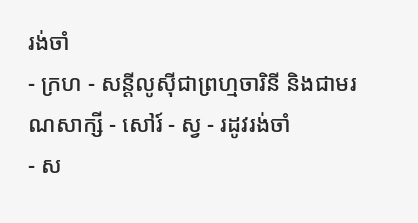រង់ចាំ
- ក្រហ - សន្ដីលូស៊ីជាព្រហ្មចារិនី និងជាមរណសាក្សី - សៅរ៍ - ស្វ - រដូវរង់ចាំ
- ស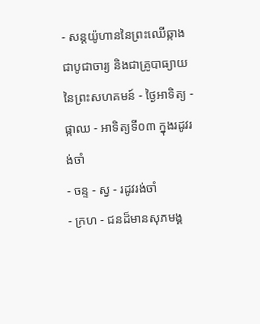- សន្ដយ៉ូហាននៃព្រះឈើឆ្កាង ជាបូជាចារ្យ និងជាគ្រូបាធ្យាយនៃព្រះសហគមន៍ - ថ្ងៃអាទិត្យ - ផ្កាឈ - អាទិត្យទី០៣ ក្នុងរដូវរង់ចាំ
- ចន្ទ - ស្វ - រដូវរង់ចាំ
- ក្រហ - ជនដ៏មានសុភមង្គ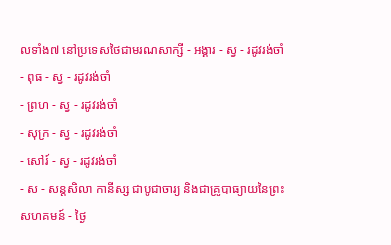លទាំង៧ នៅប្រទេសថៃជាមរណសាក្សី - អង្គារ - ស្វ - រដូវរង់ចាំ
- ពុធ - ស្វ - រដូវរង់ចាំ
- ព្រហ - ស្វ - រដូវរង់ចាំ
- សុក្រ - ស្វ - រដូវរង់ចាំ
- សៅរ៍ - ស្វ - រដូវរង់ចាំ
- ស - សន្ដសិលា កានីស្ស ជាបូជាចារ្យ និងជាគ្រូបាធ្យាយនៃព្រះសហគមន៍ - ថ្ងៃ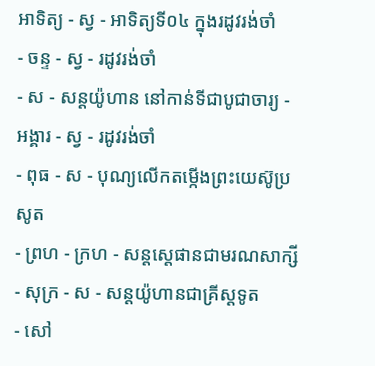អាទិត្យ - ស្វ - អាទិត្យទី០៤ ក្នុងរដូវរង់ចាំ
- ចន្ទ - ស្វ - រដូវរង់ចាំ
- ស - សន្ដយ៉ូហាន នៅកាន់ទីជាបូជាចារ្យ - អង្គារ - ស្វ - រដូវរង់ចាំ
- ពុធ - ស - បុណ្យលើកតម្កើងព្រះយេស៊ូប្រសូត
- ព្រហ - ក្រហ - សន្តស្តេផានជាមរណសាក្សី
- សុក្រ - ស - សន្តយ៉ូហានជាគ្រីស្តទូត
- សៅ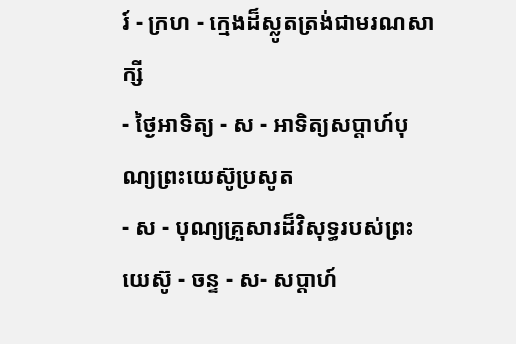រ៍ - ក្រហ - ក្មេងដ៏ស្លូតត្រង់ជាមរណសាក្សី
- ថ្ងៃអាទិត្យ - ស - អាទិត្យសប្ដាហ៍បុណ្យព្រះយេស៊ូប្រសូត
- ស - បុណ្យគ្រួសារដ៏វិសុទ្ធរបស់ព្រះយេស៊ូ - ចន្ទ - ស- សប្ដាហ៍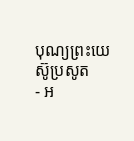បុណ្យព្រះយេស៊ូប្រសូត
- អ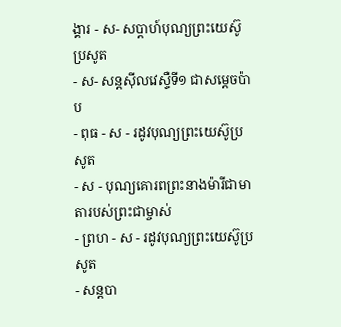ង្គារ - ស- សប្ដាហ៍បុណ្យព្រះយេស៊ូប្រសូត
- ស- សន្ដស៊ីលវេស្ទឺទី១ ជាសម្ដេចប៉ាប
- ពុធ - ស - រដូវបុណ្យព្រះយេស៊ូប្រសូត
- ស - បុណ្យគោរពព្រះនាងម៉ារីជាមាតារបស់ព្រះជាម្ចាស់
- ព្រហ - ស - រដូវបុណ្យព្រះយេស៊ូប្រសូត
- សន្ដបា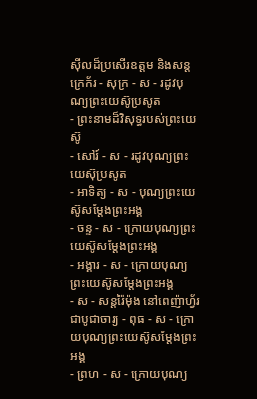ស៊ីលដ៏ប្រសើរឧត្ដម និងសន្ដក្រេក័រ - សុក្រ - ស - រដូវបុណ្យព្រះយេស៊ូប្រសូត
- ព្រះនាមដ៏វិសុទ្ធរបស់ព្រះយេស៊ូ
- សៅរ៍ - ស - រដូវបុណ្យព្រះយេស៊ុប្រសូត
- អាទិត្យ - ស - បុណ្យព្រះយេស៊ូសម្ដែងព្រះអង្គ
- ចន្ទ - ស - ក្រោយបុណ្យព្រះយេស៊ូសម្ដែងព្រះអង្គ
- អង្គារ - ស - ក្រោយបុណ្យព្រះយេស៊ូសម្ដែងព្រះអង្គ
- ស - សន្ដរ៉ៃម៉ុង នៅពេញ៉ាហ្វ័រ ជាបូជាចារ្យ - ពុធ - ស - ក្រោយបុណ្យព្រះយេស៊ូសម្ដែងព្រះអង្គ
- ព្រហ - ស - ក្រោយបុណ្យ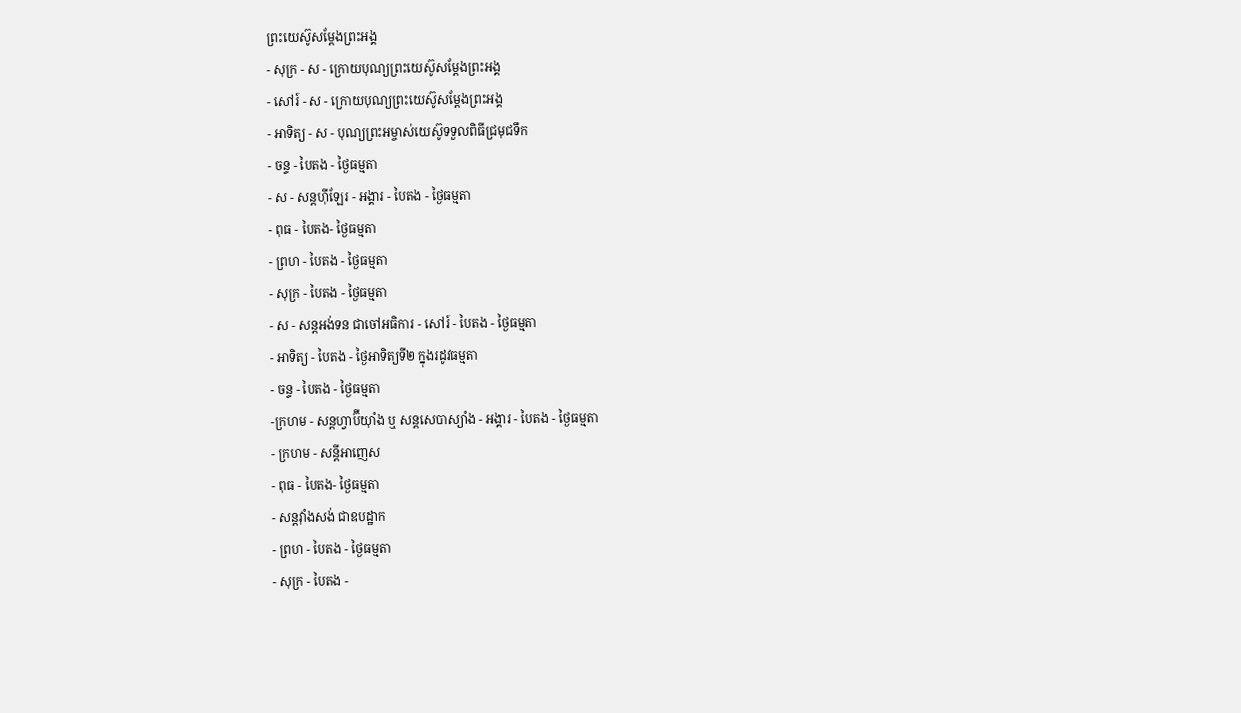ព្រះយេស៊ូសម្ដែងព្រះអង្គ
- សុក្រ - ស - ក្រោយបុណ្យព្រះយេស៊ូសម្ដែងព្រះអង្គ
- សៅរ៍ - ស - ក្រោយបុណ្យព្រះយេស៊ូសម្ដែងព្រះអង្គ
- អាទិត្យ - ស - បុណ្យព្រះអម្ចាស់យេស៊ូទទួលពិធីជ្រមុជទឹក
- ចន្ទ - បៃតង - ថ្ងៃធម្មតា
- ស - សន្ដហ៊ីឡែរ - អង្គារ - បៃតង - ថ្ងៃធម្មតា
- ពុធ - បៃតង- ថ្ងៃធម្មតា
- ព្រហ - បៃតង - ថ្ងៃធម្មតា
- សុក្រ - បៃតង - ថ្ងៃធម្មតា
- ស - សន្ដអង់ទន ជាចៅអធិការ - សៅរ៍ - បៃតង - ថ្ងៃធម្មតា
- អាទិត្យ - បៃតង - ថ្ងៃអាទិត្យទី២ ក្នុងរដូវធម្មតា
- ចន្ទ - បៃតង - ថ្ងៃធម្មតា
-ក្រហម - សន្ដហ្វាប៊ីយ៉ាំង ឬ សន្ដសេបាស្យាំង - អង្គារ - បៃតង - ថ្ងៃធម្មតា
- ក្រហម - សន្ដីអាញេស
- ពុធ - បៃតង- ថ្ងៃធម្មតា
- សន្ដវ៉ាំងសង់ ជាឧបដ្ឋាក
- ព្រហ - បៃតង - ថ្ងៃធម្មតា
- សុក្រ - បៃតង -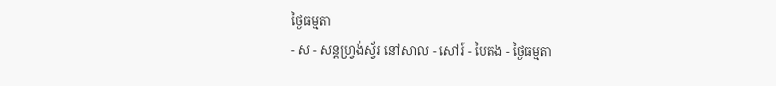ថ្ងៃធម្មតា
- ស - សន្ដហ្វ្រង់ស្វ័រ នៅសាល - សៅរ៍ - បៃតង - ថ្ងៃធម្មតា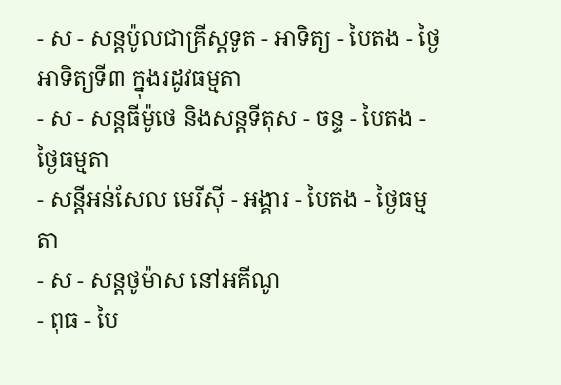- ស - សន្ដប៉ូលជាគ្រីស្ដទូត - អាទិត្យ - បៃតង - ថ្ងៃអាទិត្យទី៣ ក្នុងរដូវធម្មតា
- ស - សន្ដធីម៉ូថេ និងសន្ដទីតុស - ចន្ទ - បៃតង - ថ្ងៃធម្មតា
- សន្ដីអន់សែល មេរីស៊ី - អង្គារ - បៃតង - ថ្ងៃធម្មតា
- ស - សន្ដថូម៉ាស នៅអគីណូ
- ពុធ - បៃ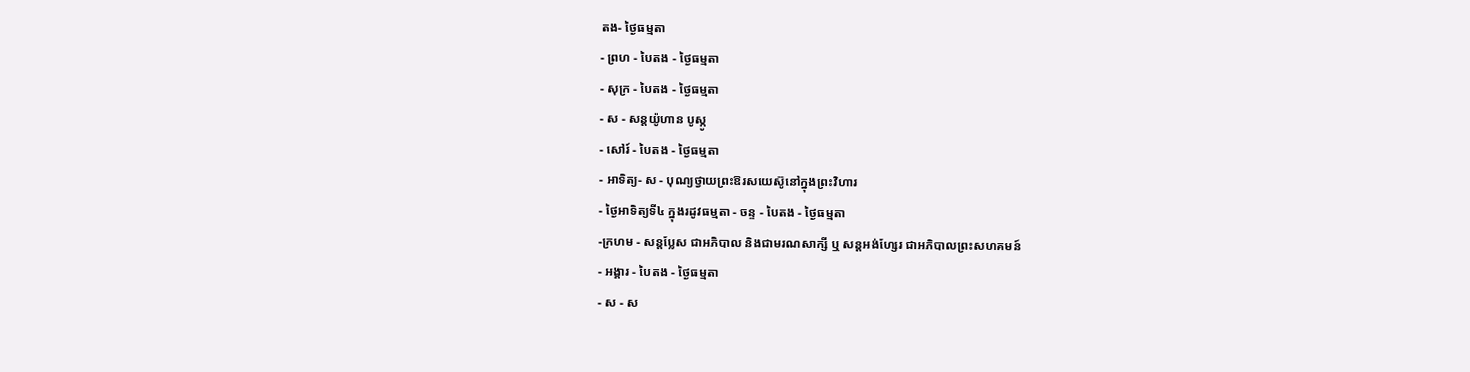តង- ថ្ងៃធម្មតា
- ព្រហ - បៃតង - ថ្ងៃធម្មតា
- សុក្រ - បៃតង - ថ្ងៃធម្មតា
- ស - សន្ដយ៉ូហាន បូស្កូ
- សៅរ៍ - បៃតង - ថ្ងៃធម្មតា
- អាទិត្យ- ស - បុណ្យថ្វាយព្រះឱរសយេស៊ូនៅក្នុងព្រះវិហារ
- ថ្ងៃអាទិត្យទី៤ ក្នុងរដូវធម្មតា - ចន្ទ - បៃតង - ថ្ងៃធម្មតា
-ក្រហម - សន្ដប្លែស ជាអភិបាល និងជាមរណសាក្សី ឬ សន្ដអង់ហ្សែរ ជាអភិបាលព្រះសហគមន៍
- អង្គារ - បៃតង - ថ្ងៃធម្មតា
- ស - ស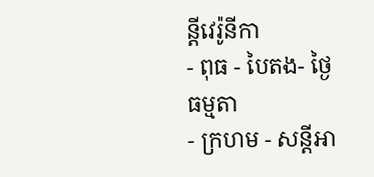ន្ដីវេរ៉ូនីកា
- ពុធ - បៃតង- ថ្ងៃធម្មតា
- ក្រហម - សន្ដីអា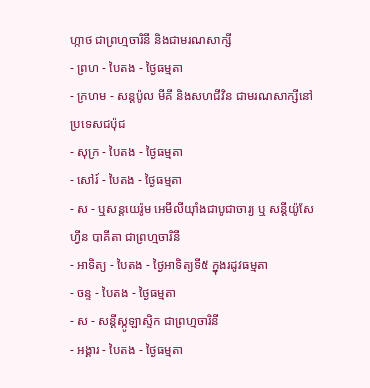ហ្កាថ ជាព្រហ្មចារិនី និងជាមរណសាក្សី
- ព្រហ - បៃតង - ថ្ងៃធម្មតា
- ក្រហម - សន្ដប៉ូល មីគី និងសហជីវិន ជាមរណសាក្សីនៅប្រទេសជប៉ុជ
- សុក្រ - បៃតង - ថ្ងៃធម្មតា
- សៅរ៍ - បៃតង - ថ្ងៃធម្មតា
- ស - ឬសន្ដយេរ៉ូម អេមីលីយ៉ាំងជាបូជាចារ្យ ឬ សន្ដីយ៉ូសែហ្វីន បាគីតា ជាព្រហ្មចារិនី
- អាទិត្យ - បៃតង - ថ្ងៃអាទិត្យទី៥ ក្នុងរដូវធម្មតា
- ចន្ទ - បៃតង - ថ្ងៃធម្មតា
- ស - សន្ដីស្កូឡាស្ទិក ជាព្រហ្មចារិនី
- អង្គារ - បៃតង - ថ្ងៃធម្មតា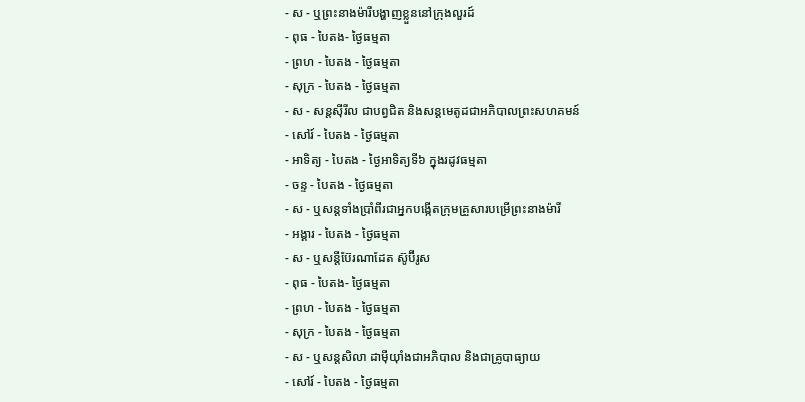- ស - ឬព្រះនាងម៉ារីបង្ហាញខ្លួននៅក្រុងលួរដ៍
- ពុធ - បៃតង- ថ្ងៃធម្មតា
- ព្រហ - បៃតង - ថ្ងៃធម្មតា
- សុក្រ - បៃតង - ថ្ងៃធម្មតា
- ស - សន្ដស៊ីរីល ជាបព្វជិត និងសន្ដមេតូដជាអភិបាលព្រះសហគមន៍
- សៅរ៍ - បៃតង - ថ្ងៃធម្មតា
- អាទិត្យ - បៃតង - ថ្ងៃអាទិត្យទី៦ ក្នុងរដូវធម្មតា
- ចន្ទ - បៃតង - ថ្ងៃធម្មតា
- ស - ឬសន្ដទាំងប្រាំពីរជាអ្នកបង្កើតក្រុមគ្រួសារបម្រើព្រះនាងម៉ារី
- អង្គារ - បៃតង - ថ្ងៃធម្មតា
- ស - ឬសន្ដីប៊ែរណាដែត ស៊ូប៊ីរូស
- ពុធ - បៃតង- ថ្ងៃធម្មតា
- ព្រហ - បៃតង - ថ្ងៃធម្មតា
- សុក្រ - បៃតង - ថ្ងៃធម្មតា
- ស - ឬសន្ដសិលា ដាម៉ីយ៉ាំងជាអភិបាល និងជាគ្រូបាធ្យាយ
- សៅរ៍ - បៃតង - ថ្ងៃធម្មតា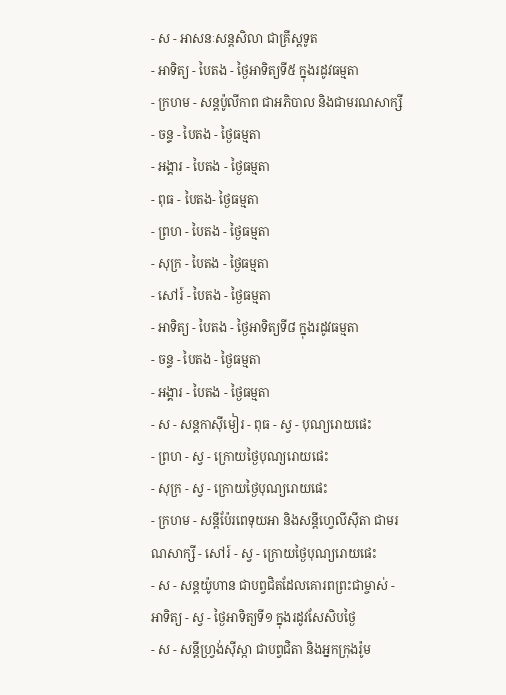- ស - អាសនៈសន្ដសិលា ជាគ្រីស្ដទូត
- អាទិត្យ - បៃតង - ថ្ងៃអាទិត្យទី៥ ក្នុងរដូវធម្មតា
- ក្រហម - សន្ដប៉ូលីកាព ជាអភិបាល និងជាមរណសាក្សី
- ចន្ទ - បៃតង - ថ្ងៃធម្មតា
- អង្គារ - បៃតង - ថ្ងៃធម្មតា
- ពុធ - បៃតង- ថ្ងៃធម្មតា
- ព្រហ - បៃតង - ថ្ងៃធម្មតា
- សុក្រ - បៃតង - ថ្ងៃធម្មតា
- សៅរ៍ - បៃតង - ថ្ងៃធម្មតា
- អាទិត្យ - បៃតង - ថ្ងៃអាទិត្យទី៨ ក្នុងរដូវធម្មតា
- ចន្ទ - បៃតង - ថ្ងៃធម្មតា
- អង្គារ - បៃតង - ថ្ងៃធម្មតា
- ស - សន្ដកាស៊ីមៀរ - ពុធ - ស្វ - បុណ្យរោយផេះ
- ព្រហ - ស្វ - ក្រោយថ្ងៃបុណ្យរោយផេះ
- សុក្រ - ស្វ - ក្រោយថ្ងៃបុណ្យរោយផេះ
- ក្រហម - សន្ដីប៉ែរពេទុយអា និងសន្ដីហ្វេលីស៊ីតា ជាមរណសាក្សី - សៅរ៍ - ស្វ - ក្រោយថ្ងៃបុណ្យរោយផេះ
- ស - សន្ដយ៉ូហាន ជាបព្វជិតដែលគោរពព្រះជាម្ចាស់ - អាទិត្យ - ស្វ - ថ្ងៃអាទិត្យទី១ ក្នុងរដូវសែសិបថ្ងៃ
- ស - សន្ដីហ្វ្រង់ស៊ីស្កា ជាបព្វជិតា និងអ្នកក្រុងរ៉ូម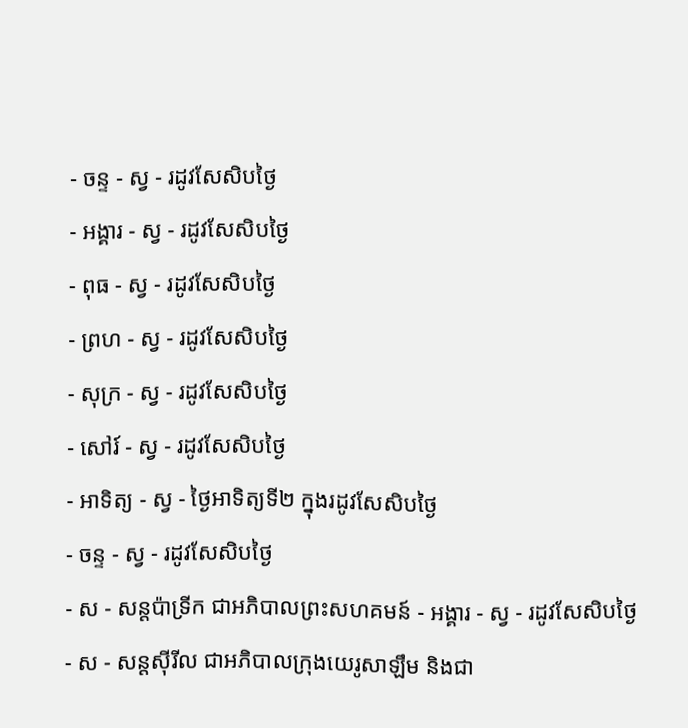- ចន្ទ - ស្វ - រដូវសែសិបថ្ងៃ
- អង្គារ - ស្វ - រដូវសែសិបថ្ងៃ
- ពុធ - ស្វ - រដូវសែសិបថ្ងៃ
- ព្រហ - ស្វ - រដូវសែសិបថ្ងៃ
- សុក្រ - ស្វ - រដូវសែសិបថ្ងៃ
- សៅរ៍ - ស្វ - រដូវសែសិបថ្ងៃ
- អាទិត្យ - ស្វ - ថ្ងៃអាទិត្យទី២ ក្នុងរដូវសែសិបថ្ងៃ
- ចន្ទ - ស្វ - រដូវសែសិបថ្ងៃ
- ស - សន្ដប៉ាទ្រីក ជាអភិបាលព្រះសហគមន៍ - អង្គារ - ស្វ - រដូវសែសិបថ្ងៃ
- ស - សន្ដស៊ីរីល ជាអភិបាលក្រុងយេរូសាឡឹម និងជា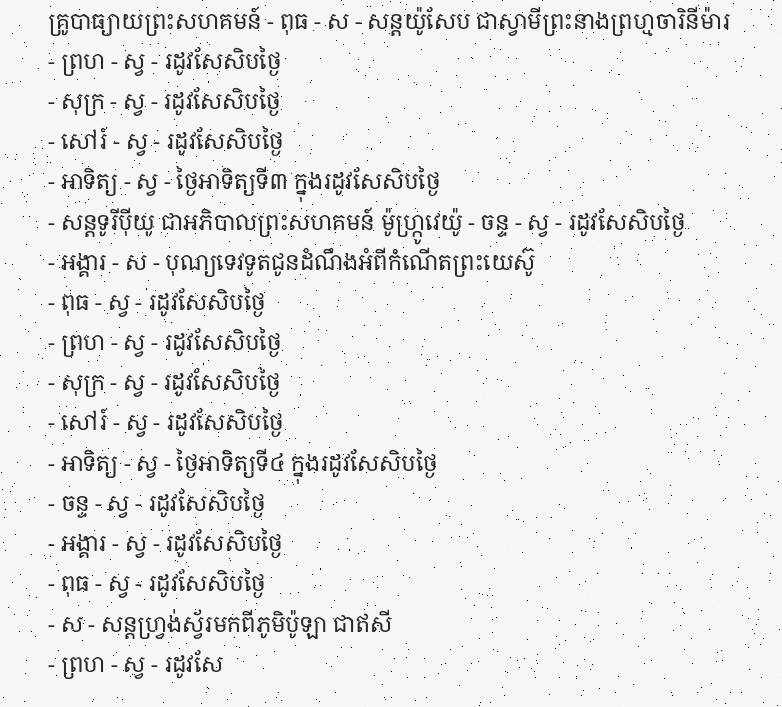គ្រូបាធ្យាយព្រះសហគមន៍ - ពុធ - ស - សន្ដយ៉ូសែប ជាស្វាមីព្រះនាងព្រហ្មចារិនីម៉ារ
- ព្រហ - ស្វ - រដូវសែសិបថ្ងៃ
- សុក្រ - ស្វ - រដូវសែសិបថ្ងៃ
- សៅរ៍ - ស្វ - រដូវសែសិបថ្ងៃ
- អាទិត្យ - ស្វ - ថ្ងៃអាទិត្យទី៣ ក្នុងរដូវសែសិបថ្ងៃ
- សន្ដទូរីប៉ីយូ ជាអភិបាលព្រះសហគមន៍ ម៉ូហ្ក្រូវេយ៉ូ - ចន្ទ - ស្វ - រដូវសែសិបថ្ងៃ
- អង្គារ - ស - បុណ្យទេវទូតជូនដំណឹងអំពីកំណើតព្រះយេស៊ូ
- ពុធ - ស្វ - រដូវសែសិបថ្ងៃ
- ព្រហ - ស្វ - រដូវសែសិបថ្ងៃ
- សុក្រ - ស្វ - រដូវសែសិបថ្ងៃ
- សៅរ៍ - ស្វ - រដូវសែសិបថ្ងៃ
- អាទិត្យ - ស្វ - ថ្ងៃអាទិត្យទី៤ ក្នុងរដូវសែសិបថ្ងៃ
- ចន្ទ - ស្វ - រដូវសែសិបថ្ងៃ
- អង្គារ - ស្វ - រដូវសែសិបថ្ងៃ
- ពុធ - ស្វ - រដូវសែសិបថ្ងៃ
- ស - សន្ដហ្វ្រង់ស្វ័រមកពីភូមិប៉ូឡា ជាឥសី
- ព្រហ - ស្វ - រដូវសែ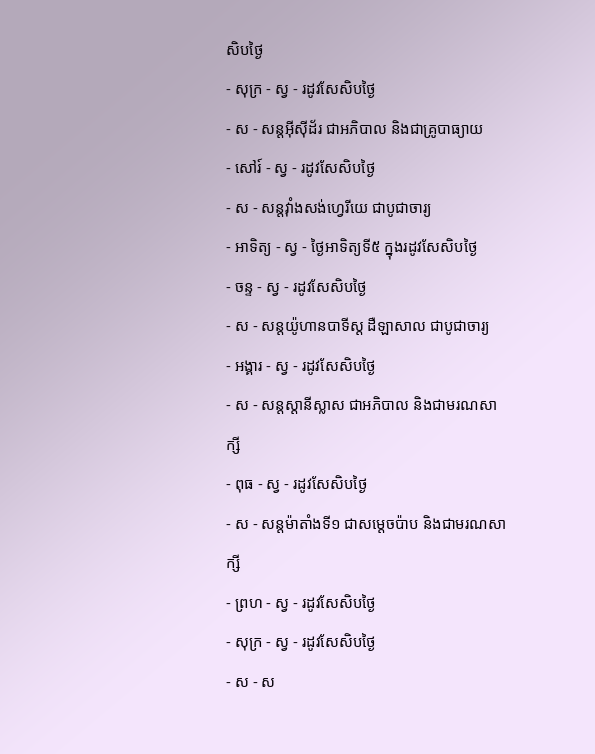សិបថ្ងៃ
- សុក្រ - ស្វ - រដូវសែសិបថ្ងៃ
- ស - សន្ដអ៊ីស៊ីដ័រ ជាអភិបាល និងជាគ្រូបាធ្យាយ
- សៅរ៍ - ស្វ - រដូវសែសិបថ្ងៃ
- ស - សន្ដវ៉ាំងសង់ហ្វេរីយេ ជាបូជាចារ្យ
- អាទិត្យ - ស្វ - ថ្ងៃអាទិត្យទី៥ ក្នុងរដូវសែសិបថ្ងៃ
- ចន្ទ - ស្វ - រដូវសែសិបថ្ងៃ
- ស - សន្ដយ៉ូហានបាទីស្ដ ដឺឡាសាល ជាបូជាចារ្យ
- អង្គារ - ស្វ - រដូវសែសិបថ្ងៃ
- ស - សន្ដស្ដានីស្លាស ជាអភិបាល និងជាមរណសាក្សី
- ពុធ - ស្វ - រដូវសែសិបថ្ងៃ
- ស - សន្ដម៉ាតាំងទី១ ជាសម្ដេចប៉ាប និងជាមរណសាក្សី
- ព្រហ - ស្វ - រដូវសែសិបថ្ងៃ
- សុក្រ - ស្វ - រដូវសែសិបថ្ងៃ
- ស - ស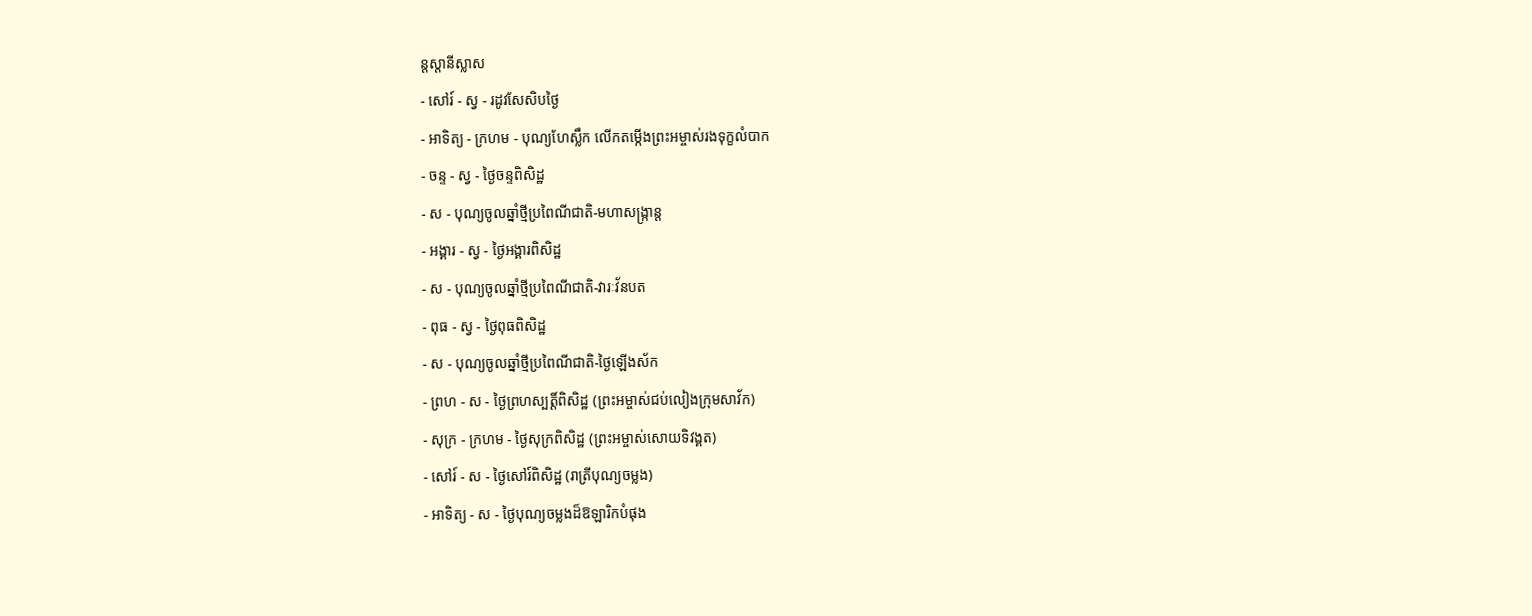ន្ដស្ដានីស្លាស
- សៅរ៍ - ស្វ - រដូវសែសិបថ្ងៃ
- អាទិត្យ - ក្រហម - បុណ្យហែស្លឹក លើកតម្កើងព្រះអម្ចាស់រងទុក្ខលំបាក
- ចន្ទ - ស្វ - ថ្ងៃចន្ទពិសិដ្ឋ
- ស - បុណ្យចូលឆ្នាំថ្មីប្រពៃណីជាតិ-មហាសង្រ្កាន្ដ
- អង្គារ - ស្វ - ថ្ងៃអង្គារពិសិដ្ឋ
- ស - បុណ្យចូលឆ្នាំថ្មីប្រពៃណីជាតិ-វារៈវ័នបត
- ពុធ - ស្វ - ថ្ងៃពុធពិសិដ្ឋ
- ស - បុណ្យចូលឆ្នាំថ្មីប្រពៃណីជាតិ-ថ្ងៃឡើងស័ក
- ព្រហ - ស - ថ្ងៃព្រហស្បត្ដិ៍ពិសិដ្ឋ (ព្រះអម្ចាស់ជប់លៀងក្រុមសាវ័ក)
- សុក្រ - ក្រហម - ថ្ងៃសុក្រពិសិដ្ឋ (ព្រះអម្ចាស់សោយទិវង្គត)
- សៅរ៍ - ស - ថ្ងៃសៅរ៍ពិសិដ្ឋ (រាត្រីបុណ្យចម្លង)
- អាទិត្យ - ស - ថ្ងៃបុណ្យចម្លងដ៏ឱឡារិកបំផុង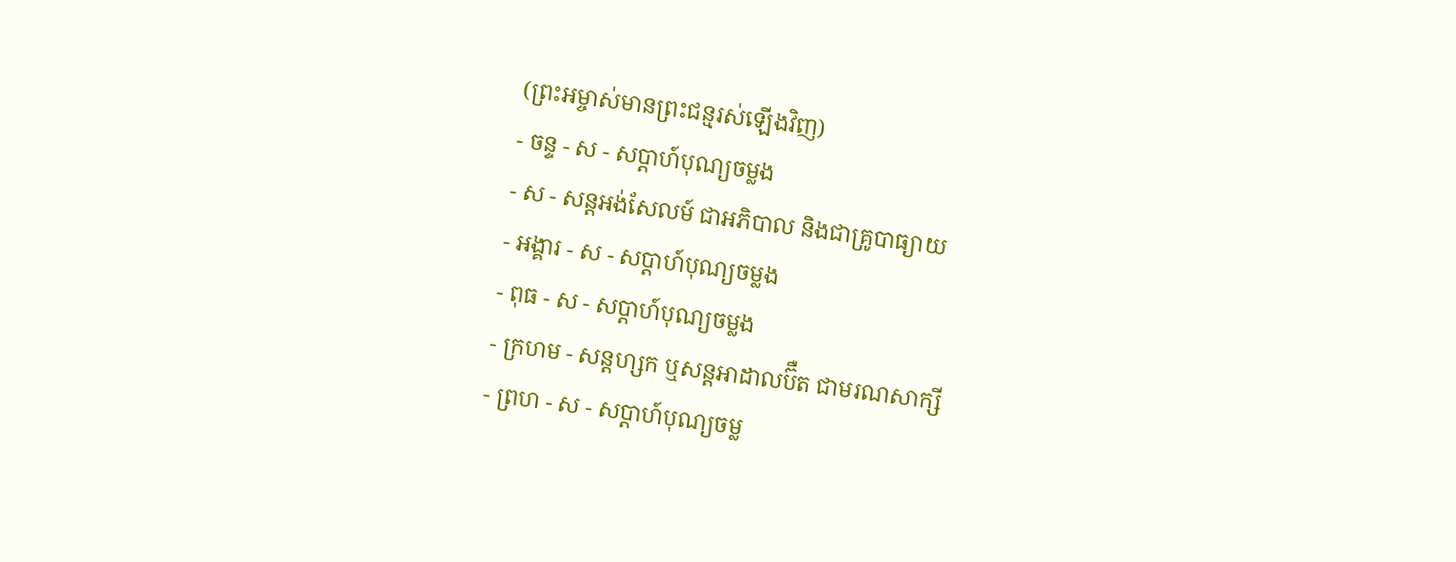(ព្រះអម្ចាស់មានព្រះជន្មរស់ឡើងវិញ)
- ចន្ទ - ស - សប្ដាហ៍បុណ្យចម្លង
- ស - សន្ដអង់សែលម៍ ជាអភិបាល និងជាគ្រូបាធ្យាយ
- អង្គារ - ស - សប្ដាហ៍បុណ្យចម្លង
- ពុធ - ស - សប្ដាហ៍បុណ្យចម្លង
- ក្រហម - សន្ដហ្សក ឬសន្ដអាដាលប៊ឺត ជាមរណសាក្សី
- ព្រហ - ស - សប្ដាហ៍បុណ្យចម្ល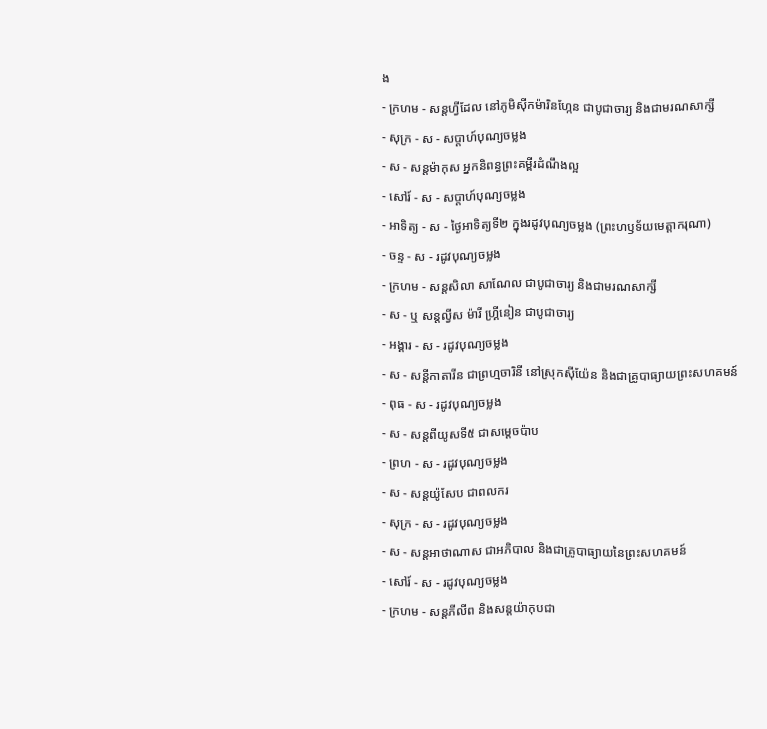ង
- ក្រហម - សន្ដហ្វីដែល នៅភូមិស៊ីកម៉ារិនហ្កែន ជាបូជាចារ្យ និងជាមរណសាក្សី
- សុក្រ - ស - សប្ដាហ៍បុណ្យចម្លង
- ស - សន្ដម៉ាកុស អ្នកនិពន្ធព្រះគម្ពីរដំណឹងល្អ
- សៅរ៍ - ស - សប្ដាហ៍បុណ្យចម្លង
- អាទិត្យ - ស - ថ្ងៃអាទិត្យទី២ ក្នុងរដូវបុណ្យចម្លង (ព្រះហឫទ័យមេត្ដាករុណា)
- ចន្ទ - ស - រដូវបុណ្យចម្លង
- ក្រហម - សន្ដសិលា សាណែល ជាបូជាចារ្យ និងជាមរណសាក្សី
- ស - ឬ សន្ដល្វីស ម៉ារី ហ្គ្រីនៀន ជាបូជាចារ្យ
- អង្គារ - ស - រដូវបុណ្យចម្លង
- ស - សន្ដីកាតារីន ជាព្រហ្មចារិនី នៅស្រុកស៊ីយ៉ែន និងជាគ្រូបាធ្យាយព្រះសហគមន៍
- ពុធ - ស - រដូវបុណ្យចម្លង
- ស - សន្ដពីយូសទី៥ ជាសម្ដេចប៉ាប
- ព្រហ - ស - រដូវបុណ្យចម្លង
- ស - សន្ដយ៉ូសែប ជាពលករ
- សុក្រ - ស - រដូវបុណ្យចម្លង
- ស - សន្ដអាថាណាស ជាអភិបាល និងជាគ្រូបាធ្យាយនៃព្រះសហគមន៍
- សៅរ៍ - ស - រដូវបុណ្យចម្លង
- ក្រហម - សន្ដភីលីព និងសន្ដយ៉ាកុបជា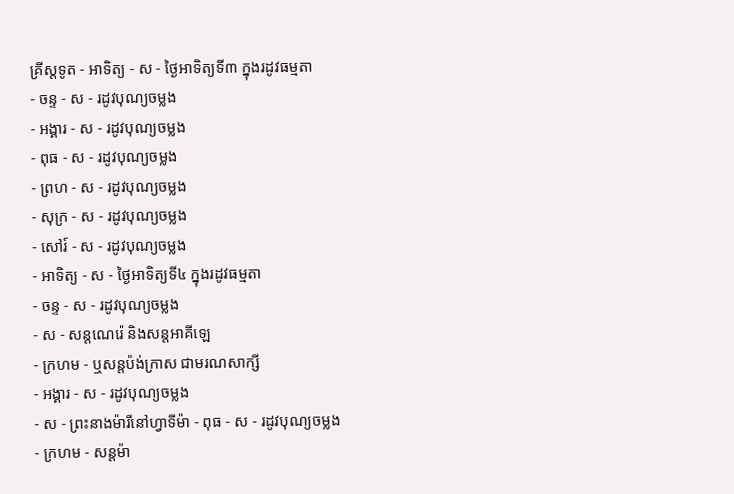គ្រីស្ដទូត - អាទិត្យ - ស - ថ្ងៃអាទិត្យទី៣ ក្នុងរដូវធម្មតា
- ចន្ទ - ស - រដូវបុណ្យចម្លង
- អង្គារ - ស - រដូវបុណ្យចម្លង
- ពុធ - ស - រដូវបុណ្យចម្លង
- ព្រហ - ស - រដូវបុណ្យចម្លង
- សុក្រ - ស - រដូវបុណ្យចម្លង
- សៅរ៍ - ស - រដូវបុណ្យចម្លង
- អាទិត្យ - ស - ថ្ងៃអាទិត្យទី៤ ក្នុងរដូវធម្មតា
- ចន្ទ - ស - រដូវបុណ្យចម្លង
- ស - សន្ដណេរ៉េ និងសន្ដអាគីឡេ
- ក្រហម - ឬសន្ដប៉ង់ក្រាស ជាមរណសាក្សី
- អង្គារ - ស - រដូវបុណ្យចម្លង
- ស - ព្រះនាងម៉ារីនៅហ្វាទីម៉ា - ពុធ - ស - រដូវបុណ្យចម្លង
- ក្រហម - សន្ដម៉ា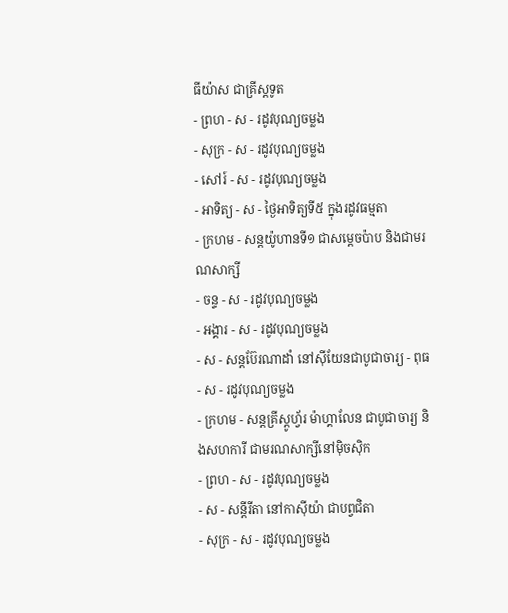ធីយ៉ាស ជាគ្រីស្ដទូត
- ព្រហ - ស - រដូវបុណ្យចម្លង
- សុក្រ - ស - រដូវបុណ្យចម្លង
- សៅរ៍ - ស - រដូវបុណ្យចម្លង
- អាទិត្យ - ស - ថ្ងៃអាទិត្យទី៥ ក្នុងរដូវធម្មតា
- ក្រហម - សន្ដយ៉ូហានទី១ ជាសម្ដេចប៉ាប និងជាមរណសាក្សី
- ចន្ទ - ស - រដូវបុណ្យចម្លង
- អង្គារ - ស - រដូវបុណ្យចម្លង
- ស - សន្ដប៊ែរណាដាំ នៅស៊ីយែនជាបូជាចារ្យ - ពុធ - ស - រដូវបុណ្យចម្លង
- ក្រហម - សន្ដគ្រីស្ដូហ្វ័រ ម៉ាហ្គាលែន ជាបូជាចារ្យ និងសហការី ជាមរណសាក្សីនៅម៉ិចស៊ិក
- ព្រហ - ស - រដូវបុណ្យចម្លង
- ស - សន្ដីរីតា នៅកាស៊ីយ៉ា ជាបព្វជិតា
- សុក្រ - ស - រដូវបុណ្យចម្លង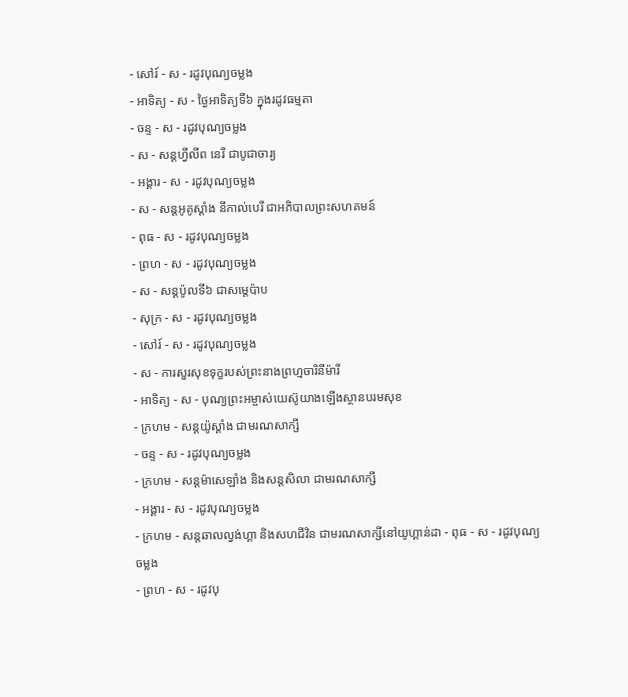- សៅរ៍ - ស - រដូវបុណ្យចម្លង
- អាទិត្យ - ស - ថ្ងៃអាទិត្យទី៦ ក្នុងរដូវធម្មតា
- ចន្ទ - ស - រដូវបុណ្យចម្លង
- ស - សន្ដហ្វីលីព នេរី ជាបូជាចារ្យ
- អង្គារ - ស - រដូវបុណ្យចម្លង
- ស - សន្ដអូគូស្ដាំង នីកាល់បេរី ជាអភិបាលព្រះសហគមន៍
- ពុធ - ស - រដូវបុណ្យចម្លង
- ព្រហ - ស - រដូវបុណ្យចម្លង
- ស - សន្ដប៉ូលទី៦ ជាសម្ដេប៉ាប
- សុក្រ - ស - រដូវបុណ្យចម្លង
- សៅរ៍ - ស - រដូវបុណ្យចម្លង
- ស - ការសួរសុខទុក្ខរបស់ព្រះនាងព្រហ្មចារិនីម៉ារី
- អាទិត្យ - ស - បុណ្យព្រះអម្ចាស់យេស៊ូយាងឡើងស្ថានបរមសុខ
- ក្រហម - សន្ដយ៉ូស្ដាំង ជាមរណសាក្សី
- ចន្ទ - ស - រដូវបុណ្យចម្លង
- ក្រហម - សន្ដម៉ាសេឡាំង និងសន្ដសិលា ជាមរណសាក្សី
- អង្គារ - ស - រដូវបុណ្យចម្លង
- ក្រហម - សន្ដឆាលល្វង់ហ្គា និងសហជីវិន ជាមរណសាក្សីនៅយូហ្គាន់ដា - ពុធ - ស - រដូវបុណ្យចម្លង
- ព្រហ - ស - រដូវបុ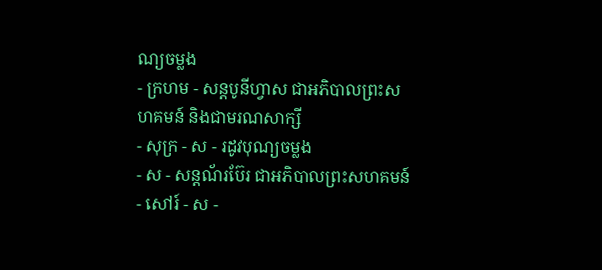ណ្យចម្លង
- ក្រហម - សន្ដបូនីហ្វាស ជាអភិបាលព្រះសហគមន៍ និងជាមរណសាក្សី
- សុក្រ - ស - រដូវបុណ្យចម្លង
- ស - សន្ដណ័រប៊ែរ ជាអភិបាលព្រះសហគមន៍
- សៅរ៍ - ស -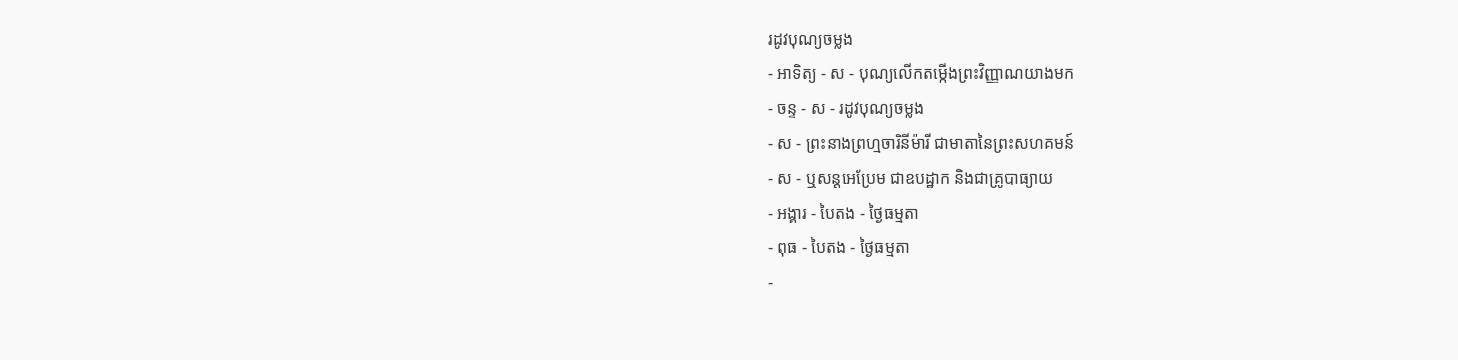រដូវបុណ្យចម្លង
- អាទិត្យ - ស - បុណ្យលើកតម្កើងព្រះវិញ្ញាណយាងមក
- ចន្ទ - ស - រដូវបុណ្យចម្លង
- ស - ព្រះនាងព្រហ្មចារិនីម៉ារី ជាមាតានៃព្រះសហគមន៍
- ស - ឬសន្ដអេប្រែម ជាឧបដ្ឋាក និងជាគ្រូបាធ្យាយ
- អង្គារ - បៃតង - ថ្ងៃធម្មតា
- ពុធ - បៃតង - ថ្ងៃធម្មតា
-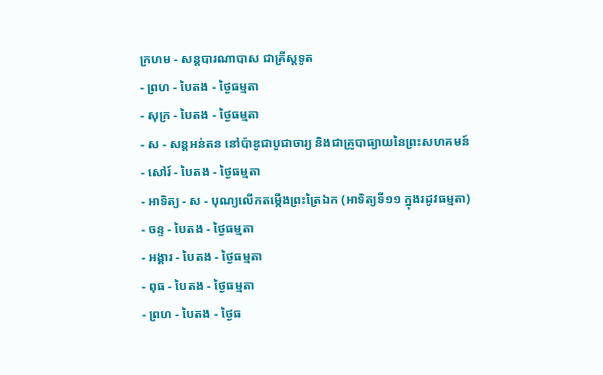ក្រហម - សន្ដបារណាបាស ជាគ្រីស្ដទូត
- ព្រហ - បៃតង - ថ្ងៃធម្មតា
- សុក្រ - បៃតង - ថ្ងៃធម្មតា
- ស - សន្ដអន់តន នៅប៉ាឌូជាបូជាចារ្យ និងជាគ្រូបាធ្យាយនៃព្រះសហគមន៍
- សៅរ៍ - បៃតង - ថ្ងៃធម្មតា
- អាទិត្យ - ស - បុណ្យលើកតម្កើងព្រះត្រៃឯក (អាទិត្យទី១១ ក្នុងរដូវធម្មតា)
- ចន្ទ - បៃតង - ថ្ងៃធម្មតា
- អង្គារ - បៃតង - ថ្ងៃធម្មតា
- ពុធ - បៃតង - ថ្ងៃធម្មតា
- ព្រហ - បៃតង - ថ្ងៃធ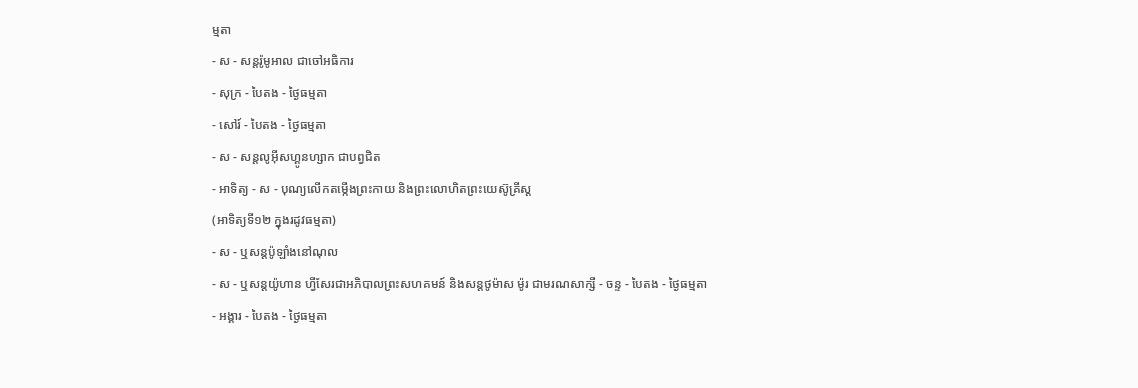ម្មតា
- ស - សន្ដរ៉ូមូអាល ជាចៅអធិការ
- សុក្រ - បៃតង - ថ្ងៃធម្មតា
- សៅរ៍ - បៃតង - ថ្ងៃធម្មតា
- ស - សន្ដលូអ៊ីសហ្គូនហ្សាក ជាបព្វជិត
- អាទិត្យ - ស - បុណ្យលើកតម្កើងព្រះកាយ និងព្រះលោហិតព្រះយេស៊ូគ្រីស្ដ
(អាទិត្យទី១២ ក្នុងរដូវធម្មតា)
- ស - ឬសន្ដប៉ូឡាំងនៅណុល
- ស - ឬសន្ដយ៉ូហាន ហ្វីសែរជាអភិបាលព្រះសហគមន៍ និងសន្ដថូម៉ាស ម៉ូរ ជាមរណសាក្សី - ចន្ទ - បៃតង - ថ្ងៃធម្មតា
- អង្គារ - បៃតង - ថ្ងៃធម្មតា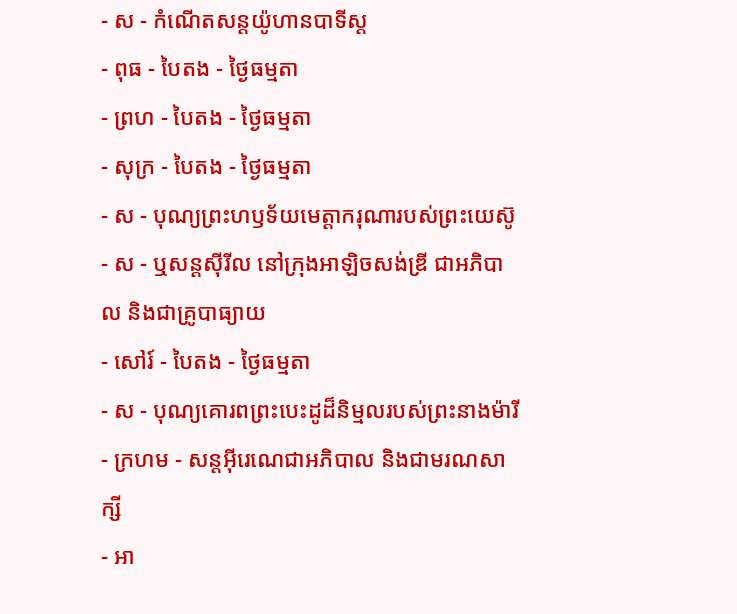- ស - កំណើតសន្ដយ៉ូហានបាទីស្ដ
- ពុធ - បៃតង - ថ្ងៃធម្មតា
- ព្រហ - បៃតង - ថ្ងៃធម្មតា
- សុក្រ - បៃតង - ថ្ងៃធម្មតា
- ស - បុណ្យព្រះហឫទ័យមេត្ដាករុណារបស់ព្រះយេស៊ូ
- ស - ឬសន្ដស៊ីរីល នៅក្រុងអាឡិចសង់ឌ្រី ជាអភិបាល និងជាគ្រូបាធ្យាយ
- សៅរ៍ - បៃតង - ថ្ងៃធម្មតា
- ស - បុណ្យគោរពព្រះបេះដូដ៏និម្មលរបស់ព្រះនាងម៉ារី
- ក្រហម - សន្ដអ៊ីរេណេជាអភិបាល និងជាមរណសាក្សី
- អា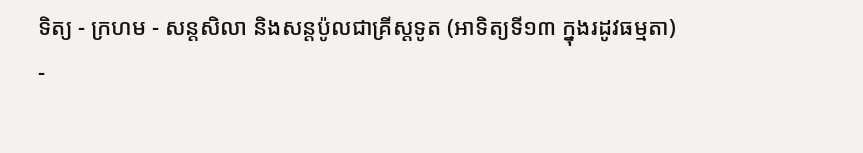ទិត្យ - ក្រហម - សន្ដសិលា និងសន្ដប៉ូលជាគ្រីស្ដទូត (អាទិត្យទី១៣ ក្នុងរដូវធម្មតា)
-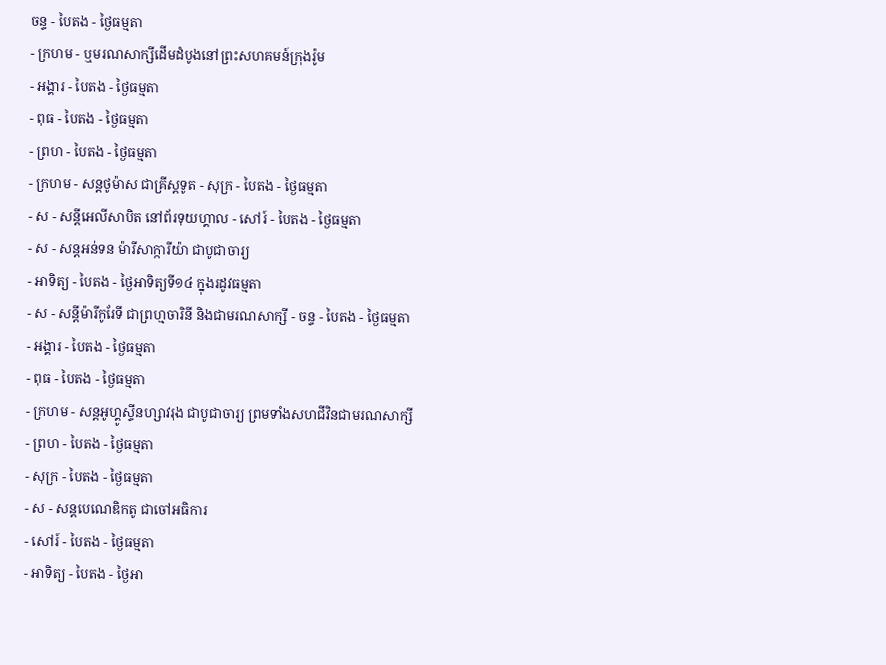ចន្ទ - បៃតង - ថ្ងៃធម្មតា
- ក្រហម - ឬមរណសាក្សីដើមដំបូងនៅព្រះសហគមន៍ក្រុងរ៉ូម
- អង្គារ - បៃតង - ថ្ងៃធម្មតា
- ពុធ - បៃតង - ថ្ងៃធម្មតា
- ព្រហ - បៃតង - ថ្ងៃធម្មតា
- ក្រហម - សន្ដថូម៉ាស ជាគ្រីស្ដទូត - សុក្រ - បៃតង - ថ្ងៃធម្មតា
- ស - សន្ដីអេលីសាបិត នៅព័រទុយហ្គាល - សៅរ៍ - បៃតង - ថ្ងៃធម្មតា
- ស - សន្ដអន់ទន ម៉ារីសាក្ការីយ៉ា ជាបូជាចារ្យ
- អាទិត្យ - បៃតង - ថ្ងៃអាទិត្យទី១៤ ក្នុងរដូវធម្មតា
- ស - សន្ដីម៉ារីកូរែទី ជាព្រហ្មចារិនី និងជាមរណសាក្សី - ចន្ទ - បៃតង - ថ្ងៃធម្មតា
- អង្គារ - បៃតង - ថ្ងៃធម្មតា
- ពុធ - បៃតង - ថ្ងៃធម្មតា
- ក្រហម - សន្ដអូហ្គូស្ទីនហ្សាវរុង ជាបូជាចារ្យ ព្រមទាំងសហជីវិនជាមរណសាក្សី
- ព្រហ - បៃតង - ថ្ងៃធម្មតា
- សុក្រ - បៃតង - ថ្ងៃធម្មតា
- ស - សន្ដបេណេឌិកតូ ជាចៅអធិការ
- សៅរ៍ - បៃតង - ថ្ងៃធម្មតា
- អាទិត្យ - បៃតង - ថ្ងៃអា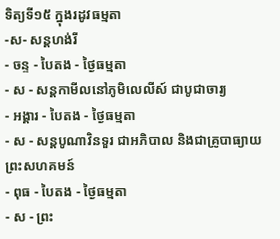ទិត្យទី១៥ ក្នុងរដូវធម្មតា
-ស- សន្ដហង់រី
- ចន្ទ - បៃតង - ថ្ងៃធម្មតា
- ស - សន្ដកាមីលនៅភូមិលេលីស៍ ជាបូជាចារ្យ
- អង្គារ - បៃតង - ថ្ងៃធម្មតា
- ស - សន្ដបូណាវិនទួរ ជាអភិបាល និងជាគ្រូបាធ្យាយព្រះសហគមន៍
- ពុធ - បៃតង - ថ្ងៃធម្មតា
- ស - ព្រះ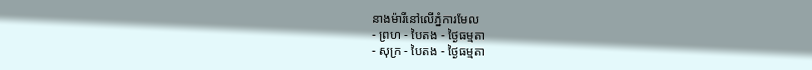នាងម៉ារីនៅលើភ្នំការមែល
- ព្រហ - បៃតង - ថ្ងៃធម្មតា
- សុក្រ - បៃតង - ថ្ងៃធម្មតា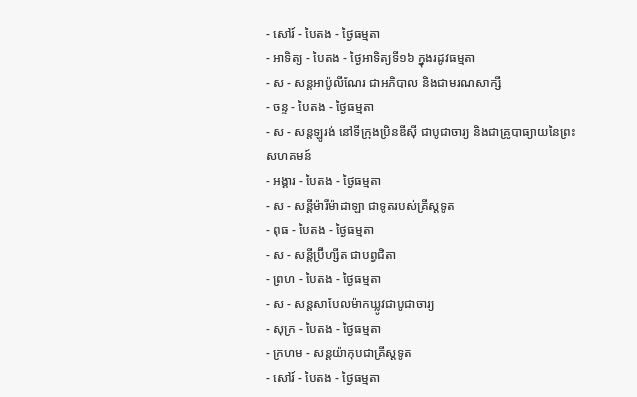- សៅរ៍ - បៃតង - ថ្ងៃធម្មតា
- អាទិត្យ - បៃតង - ថ្ងៃអាទិត្យទី១៦ ក្នុងរដូវធម្មតា
- ស - សន្ដអាប៉ូលីណែរ ជាអភិបាល និងជាមរណសាក្សី
- ចន្ទ - បៃតង - ថ្ងៃធម្មតា
- ស - សន្ដឡូរង់ នៅទីក្រុងប្រិនឌីស៊ី ជាបូជាចារ្យ និងជាគ្រូបាធ្យាយនៃព្រះសហគមន៍
- អង្គារ - បៃតង - ថ្ងៃធម្មតា
- ស - សន្ដីម៉ារីម៉ាដាឡា ជាទូតរបស់គ្រីស្ដទូត
- ពុធ - បៃតង - ថ្ងៃធម្មតា
- ស - សន្ដីប្រ៊ីហ្សីត ជាបព្វជិតា
- ព្រហ - បៃតង - ថ្ងៃធម្មតា
- ស - សន្ដសាបែលម៉ាកឃ្លូវជាបូជាចារ្យ
- សុក្រ - បៃតង - ថ្ងៃធម្មតា
- ក្រហម - សន្ដយ៉ាកុបជាគ្រីស្ដទូត
- សៅរ៍ - បៃតង - ថ្ងៃធម្មតា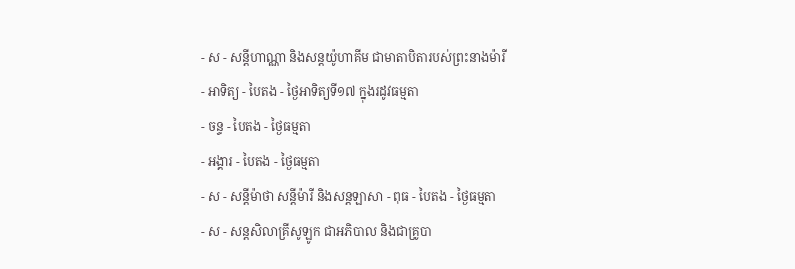- ស - សន្ដីហាណ្ណា និងសន្ដយ៉ូហាគីម ជាមាតាបិតារបស់ព្រះនាងម៉ារី
- អាទិត្យ - បៃតង - ថ្ងៃអាទិត្យទី១៧ ក្នុងរដូវធម្មតា
- ចន្ទ - បៃតង - ថ្ងៃធម្មតា
- អង្គារ - បៃតង - ថ្ងៃធម្មតា
- ស - សន្ដីម៉ាថា សន្ដីម៉ារី និងសន្ដឡាសា - ពុធ - បៃតង - ថ្ងៃធម្មតា
- ស - សន្ដសិលាគ្រីសូឡូក ជាអភិបាល និងជាគ្រូបា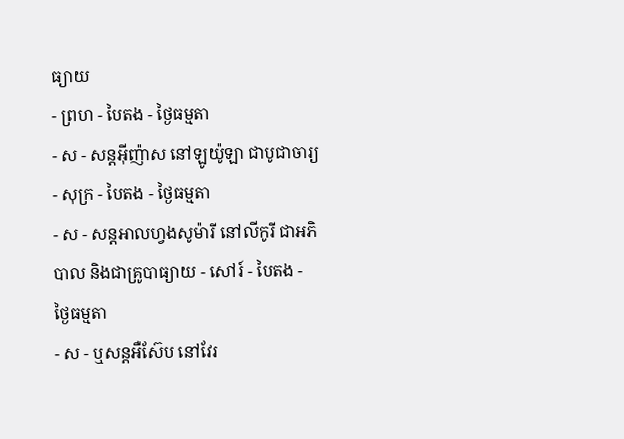ធ្យាយ
- ព្រហ - បៃតង - ថ្ងៃធម្មតា
- ស - សន្ដអ៊ីញ៉ាស នៅឡូយ៉ូឡា ជាបូជាចារ្យ
- សុក្រ - បៃតង - ថ្ងៃធម្មតា
- ស - សន្ដអាលហ្វងសូម៉ារី នៅលីកូរី ជាអភិបាល និងជាគ្រូបាធ្យាយ - សៅរ៍ - បៃតង - ថ្ងៃធម្មតា
- ស - ឬសន្ដអឺស៊ែប នៅវែរ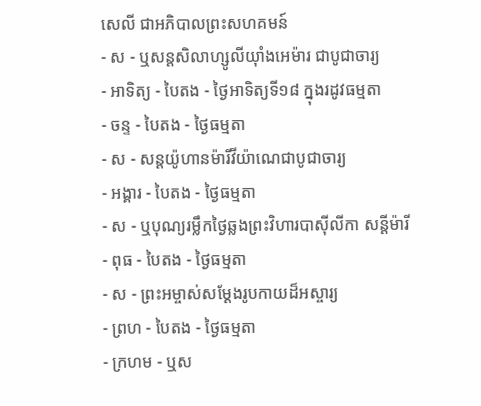សេលី ជាអភិបាលព្រះសហគមន៍
- ស - ឬសន្ដសិលាហ្សូលីយ៉ាំងអេម៉ារ ជាបូជាចារ្យ
- អាទិត្យ - បៃតង - ថ្ងៃអាទិត្យទី១៨ ក្នុងរដូវធម្មតា
- ចន្ទ - បៃតង - ថ្ងៃធម្មតា
- ស - សន្ដយ៉ូហានម៉ារីវីយ៉ាណេជាបូជាចារ្យ
- អង្គារ - បៃតង - ថ្ងៃធម្មតា
- ស - ឬបុណ្យរម្លឹកថ្ងៃឆ្លងព្រះវិហារបាស៊ីលីកា សន្ដីម៉ារី
- ពុធ - បៃតង - ថ្ងៃធម្មតា
- ស - ព្រះអម្ចាស់សម្ដែងរូបកាយដ៏អស្ចារ្យ
- ព្រហ - បៃតង - ថ្ងៃធម្មតា
- ក្រហម - ឬស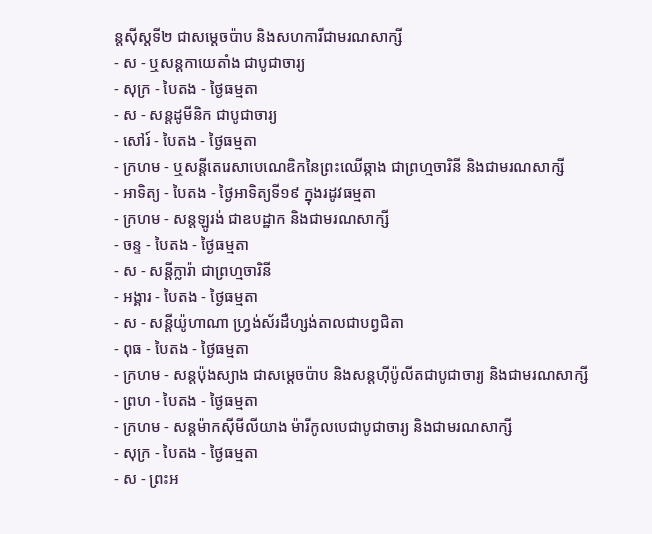ន្ដស៊ីស្ដទី២ ជាសម្ដេចប៉ាប និងសហការីជាមរណសាក្សី
- ស - ឬសន្ដកាយេតាំង ជាបូជាចារ្យ
- សុក្រ - បៃតង - ថ្ងៃធម្មតា
- ស - សន្ដដូមីនិក ជាបូជាចារ្យ
- សៅរ៍ - បៃតង - ថ្ងៃធម្មតា
- ក្រហម - ឬសន្ដីតេរេសាបេណេឌិកនៃព្រះឈើឆ្កាង ជាព្រហ្មចារិនី និងជាមរណសាក្សី
- អាទិត្យ - បៃតង - ថ្ងៃអាទិត្យទី១៩ ក្នុងរដូវធម្មតា
- ក្រហម - សន្ដឡូរង់ ជាឧបដ្ឋាក និងជាមរណសាក្សី
- ចន្ទ - បៃតង - ថ្ងៃធម្មតា
- ស - សន្ដីក្លារ៉ា ជាព្រហ្មចារិនី
- អង្គារ - បៃតង - ថ្ងៃធម្មតា
- ស - សន្ដីយ៉ូហាណា ហ្វ្រង់ស័រដឺហ្សង់តាលជាបព្វជិតា
- ពុធ - បៃតង - ថ្ងៃធម្មតា
- ក្រហម - សន្ដប៉ុងស្យាង ជាសម្ដេចប៉ាប និងសន្ដហ៊ីប៉ូលីតជាបូជាចារ្យ និងជាមរណសាក្សី
- ព្រហ - បៃតង - ថ្ងៃធម្មតា
- ក្រហម - សន្ដម៉ាកស៊ីមីលីយាង ម៉ារីកូលបេជាបូជាចារ្យ និងជាមរណសាក្សី
- សុក្រ - បៃតង - ថ្ងៃធម្មតា
- ស - ព្រះអ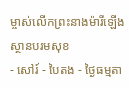ម្ចាស់លើកព្រះនាងម៉ារីឡើងស្ថានបរមសុខ
- សៅរ៍ - បៃតង - ថ្ងៃធម្មតា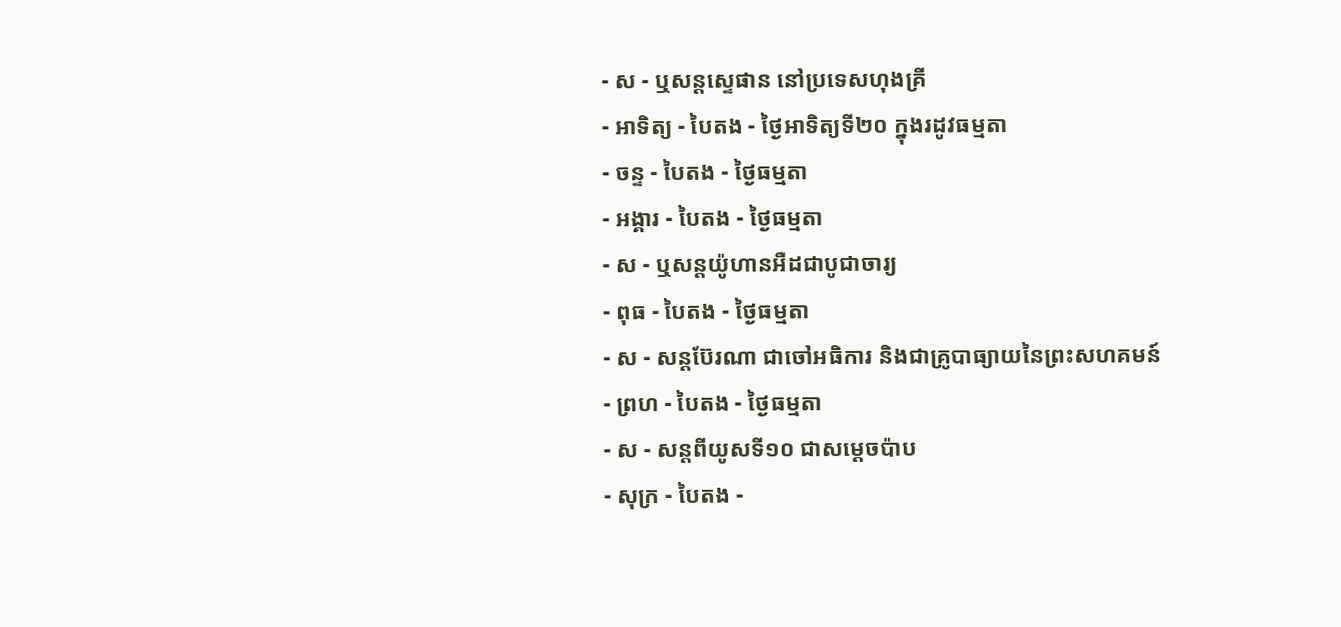- ស - ឬសន្ដស្ទេផាន នៅប្រទេសហុងគ្រី
- អាទិត្យ - បៃតង - ថ្ងៃអាទិត្យទី២០ ក្នុងរដូវធម្មតា
- ចន្ទ - បៃតង - ថ្ងៃធម្មតា
- អង្គារ - បៃតង - ថ្ងៃធម្មតា
- ស - ឬសន្ដយ៉ូហានអឺដជាបូជាចារ្យ
- ពុធ - បៃតង - ថ្ងៃធម្មតា
- ស - សន្ដប៊ែរណា ជាចៅអធិការ និងជាគ្រូបាធ្យាយនៃព្រះសហគមន៍
- ព្រហ - បៃតង - ថ្ងៃធម្មតា
- ស - សន្ដពីយូសទី១០ ជាសម្ដេចប៉ាប
- សុក្រ - បៃតង -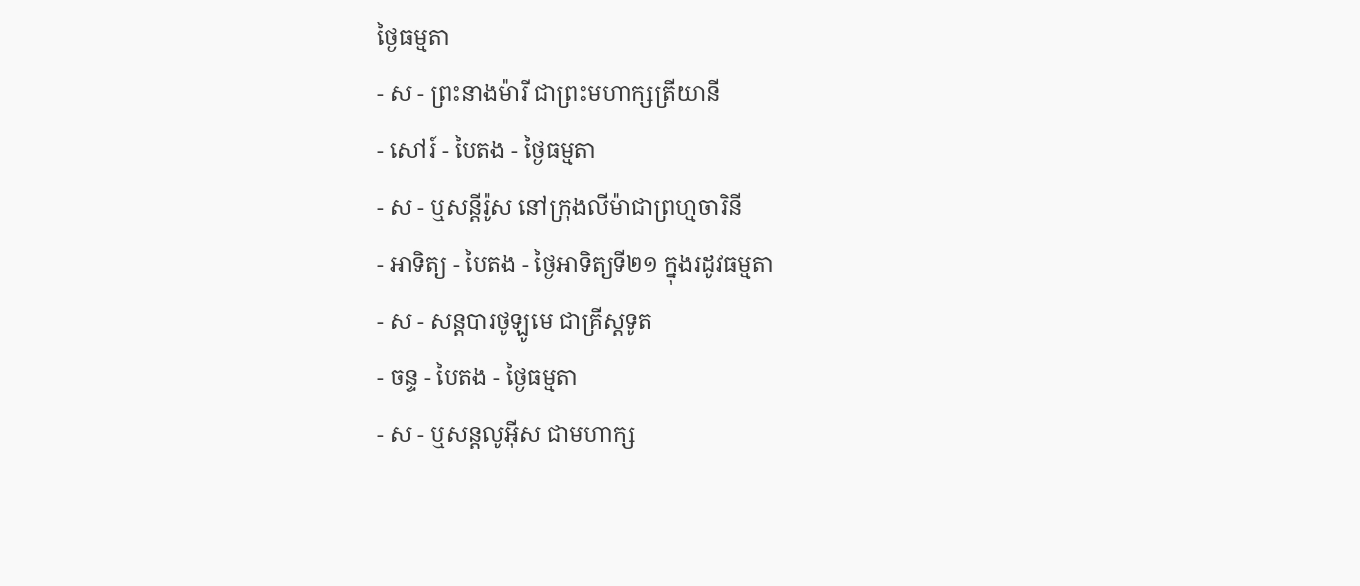ថ្ងៃធម្មតា
- ស - ព្រះនាងម៉ារី ជាព្រះមហាក្សត្រីយានី
- សៅរ៍ - បៃតង - ថ្ងៃធម្មតា
- ស - ឬសន្ដីរ៉ូស នៅក្រុងលីម៉ាជាព្រហ្មចារិនី
- អាទិត្យ - បៃតង - ថ្ងៃអាទិត្យទី២១ ក្នុងរដូវធម្មតា
- ស - សន្ដបារថូឡូមេ ជាគ្រីស្ដទូត
- ចន្ទ - បៃតង - ថ្ងៃធម្មតា
- ស - ឬសន្ដលូអ៊ីស ជាមហាក្ស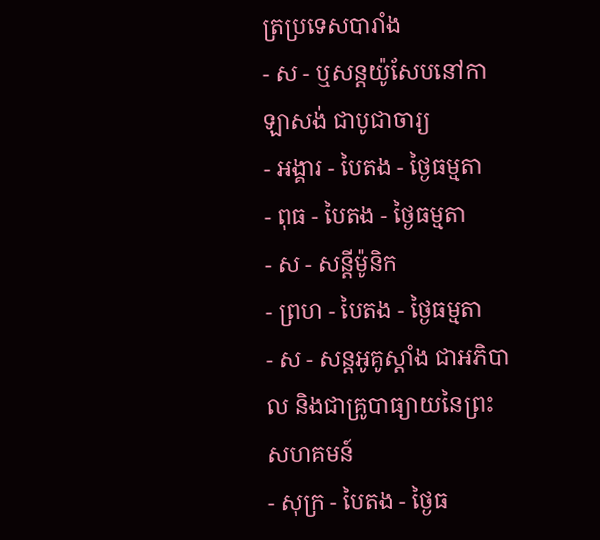ត្រប្រទេសបារាំង
- ស - ឬសន្ដយ៉ូសែបនៅកាឡាសង់ ជាបូជាចារ្យ
- អង្គារ - បៃតង - ថ្ងៃធម្មតា
- ពុធ - បៃតង - ថ្ងៃធម្មតា
- ស - សន្ដីម៉ូនិក
- ព្រហ - បៃតង - ថ្ងៃធម្មតា
- ស - សន្ដអូគូស្ដាំង ជាអភិបាល និងជាគ្រូបាធ្យាយនៃព្រះសហគមន៍
- សុក្រ - បៃតង - ថ្ងៃធ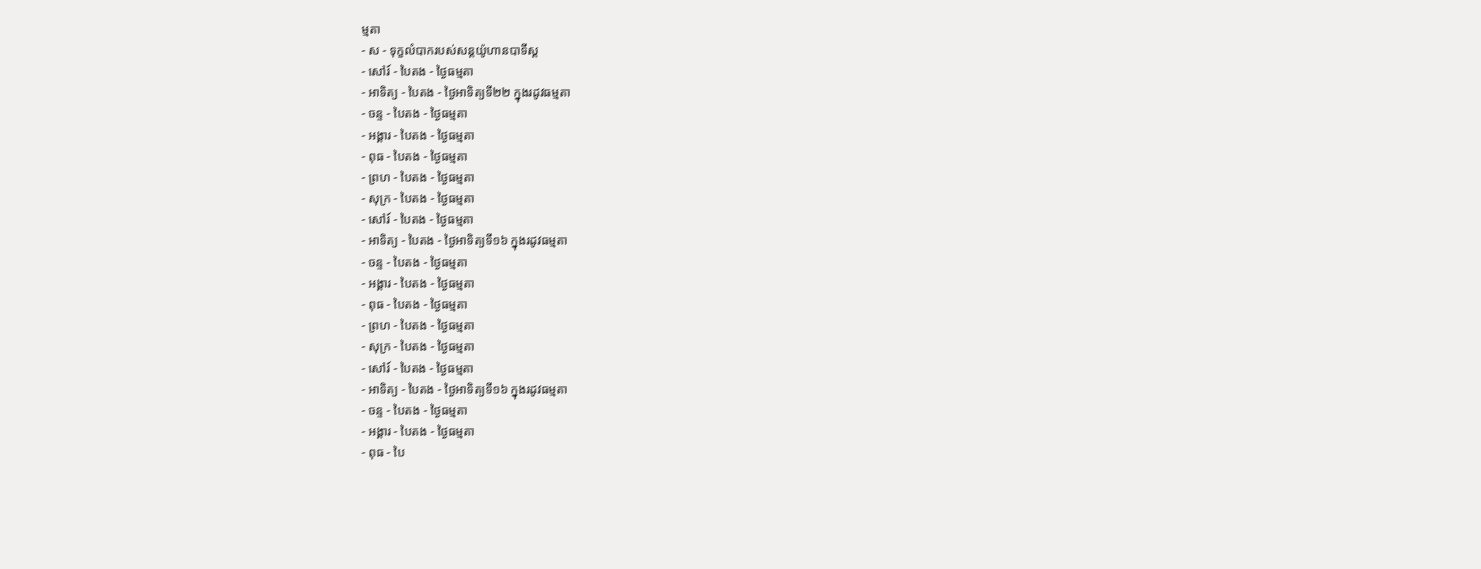ម្មតា
- ស - ទុក្ខលំបាករបស់សន្ដយ៉ូហានបាទីស្ដ
- សៅរ៍ - បៃតង - ថ្ងៃធម្មតា
- អាទិត្យ - បៃតង - ថ្ងៃអាទិត្យទី២២ ក្នុងរដូវធម្មតា
- ចន្ទ - បៃតង - ថ្ងៃធម្មតា
- អង្គារ - បៃតង - ថ្ងៃធម្មតា
- ពុធ - បៃតង - ថ្ងៃធម្មតា
- ព្រហ - បៃតង - ថ្ងៃធម្មតា
- សុក្រ - បៃតង - ថ្ងៃធម្មតា
- សៅរ៍ - បៃតង - ថ្ងៃធម្មតា
- អាទិត្យ - បៃតង - ថ្ងៃអាទិត្យទី១៦ ក្នុងរដូវធម្មតា
- ចន្ទ - បៃតង - ថ្ងៃធម្មតា
- អង្គារ - បៃតង - ថ្ងៃធម្មតា
- ពុធ - បៃតង - ថ្ងៃធម្មតា
- ព្រហ - បៃតង - ថ្ងៃធម្មតា
- សុក្រ - បៃតង - ថ្ងៃធម្មតា
- សៅរ៍ - បៃតង - ថ្ងៃធម្មតា
- អាទិត្យ - បៃតង - ថ្ងៃអាទិត្យទី១៦ ក្នុងរដូវធម្មតា
- ចន្ទ - បៃតង - ថ្ងៃធម្មតា
- អង្គារ - បៃតង - ថ្ងៃធម្មតា
- ពុធ - បៃ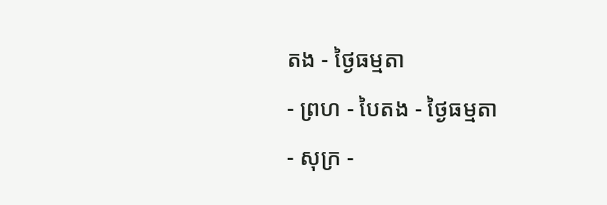តង - ថ្ងៃធម្មតា
- ព្រហ - បៃតង - ថ្ងៃធម្មតា
- សុក្រ -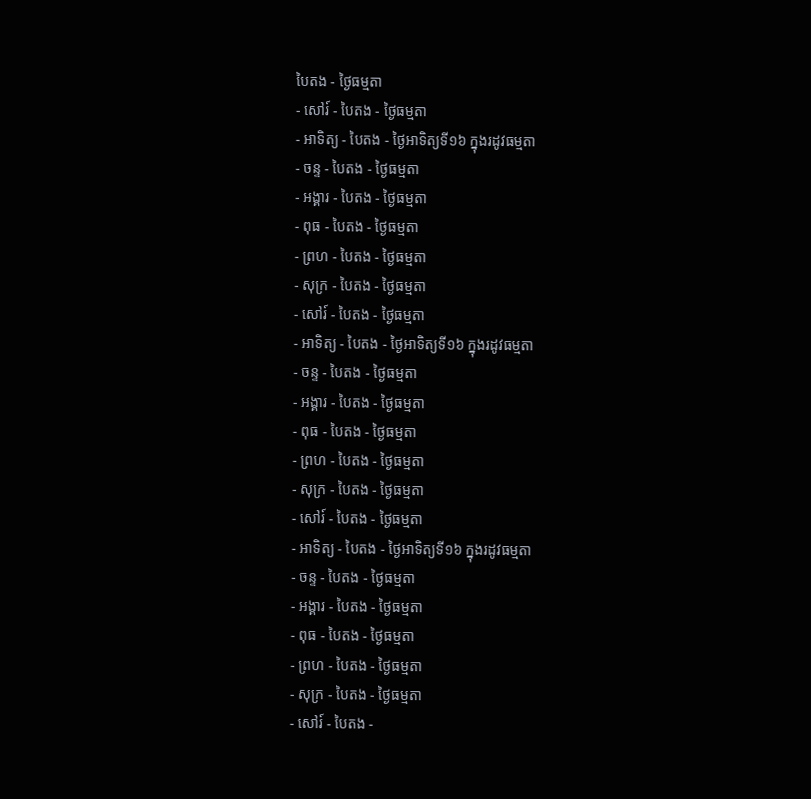បៃតង - ថ្ងៃធម្មតា
- សៅរ៍ - បៃតង - ថ្ងៃធម្មតា
- អាទិត្យ - បៃតង - ថ្ងៃអាទិត្យទី១៦ ក្នុងរដូវធម្មតា
- ចន្ទ - បៃតង - ថ្ងៃធម្មតា
- អង្គារ - បៃតង - ថ្ងៃធម្មតា
- ពុធ - បៃតង - ថ្ងៃធម្មតា
- ព្រហ - បៃតង - ថ្ងៃធម្មតា
- សុក្រ - បៃតង - ថ្ងៃធម្មតា
- សៅរ៍ - បៃតង - ថ្ងៃធម្មតា
- អាទិត្យ - បៃតង - ថ្ងៃអាទិត្យទី១៦ ក្នុងរដូវធម្មតា
- ចន្ទ - បៃតង - ថ្ងៃធម្មតា
- អង្គារ - បៃតង - ថ្ងៃធម្មតា
- ពុធ - បៃតង - ថ្ងៃធម្មតា
- ព្រហ - បៃតង - ថ្ងៃធម្មតា
- សុក្រ - បៃតង - ថ្ងៃធម្មតា
- សៅរ៍ - បៃតង - ថ្ងៃធម្មតា
- អាទិត្យ - បៃតង - ថ្ងៃអាទិត្យទី១៦ ក្នុងរដូវធម្មតា
- ចន្ទ - បៃតង - ថ្ងៃធម្មតា
- អង្គារ - បៃតង - ថ្ងៃធម្មតា
- ពុធ - បៃតង - ថ្ងៃធម្មតា
- ព្រហ - បៃតង - ថ្ងៃធម្មតា
- សុក្រ - បៃតង - ថ្ងៃធម្មតា
- សៅរ៍ - បៃតង -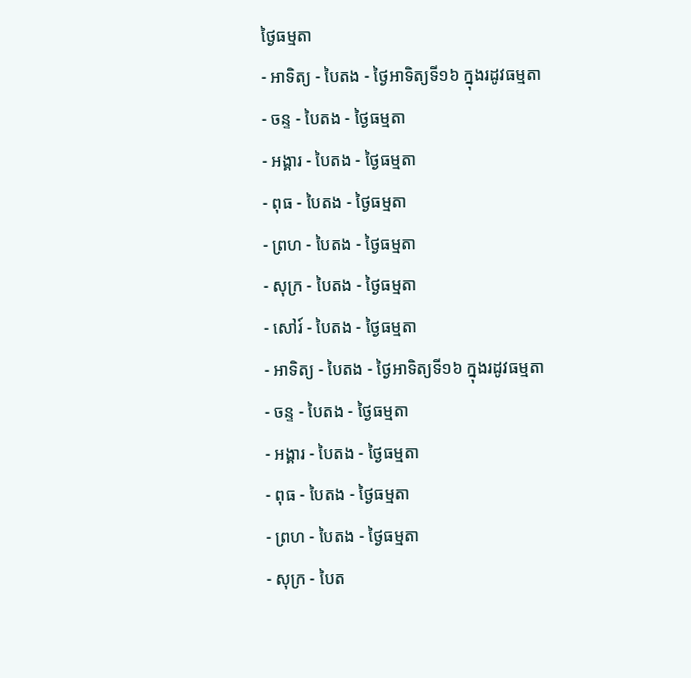ថ្ងៃធម្មតា
- អាទិត្យ - បៃតង - ថ្ងៃអាទិត្យទី១៦ ក្នុងរដូវធម្មតា
- ចន្ទ - បៃតង - ថ្ងៃធម្មតា
- អង្គារ - បៃតង - ថ្ងៃធម្មតា
- ពុធ - បៃតង - ថ្ងៃធម្មតា
- ព្រហ - បៃតង - ថ្ងៃធម្មតា
- សុក្រ - បៃតង - ថ្ងៃធម្មតា
- សៅរ៍ - បៃតង - ថ្ងៃធម្មតា
- អាទិត្យ - បៃតង - ថ្ងៃអាទិត្យទី១៦ ក្នុងរដូវធម្មតា
- ចន្ទ - បៃតង - ថ្ងៃធម្មតា
- អង្គារ - បៃតង - ថ្ងៃធម្មតា
- ពុធ - បៃតង - ថ្ងៃធម្មតា
- ព្រហ - បៃតង - ថ្ងៃធម្មតា
- សុក្រ - បៃត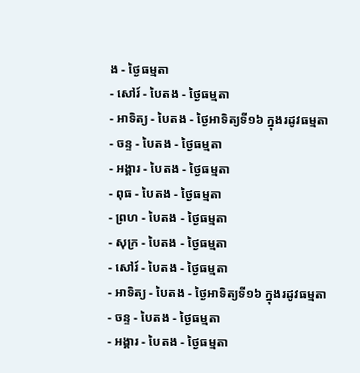ង - ថ្ងៃធម្មតា
- សៅរ៍ - បៃតង - ថ្ងៃធម្មតា
- អាទិត្យ - បៃតង - ថ្ងៃអាទិត្យទី១៦ ក្នុងរដូវធម្មតា
- ចន្ទ - បៃតង - ថ្ងៃធម្មតា
- អង្គារ - បៃតង - ថ្ងៃធម្មតា
- ពុធ - បៃតង - ថ្ងៃធម្មតា
- ព្រហ - បៃតង - ថ្ងៃធម្មតា
- សុក្រ - បៃតង - ថ្ងៃធម្មតា
- សៅរ៍ - បៃតង - ថ្ងៃធម្មតា
- អាទិត្យ - បៃតង - ថ្ងៃអាទិត្យទី១៦ ក្នុងរដូវធម្មតា
- ចន្ទ - បៃតង - ថ្ងៃធម្មតា
- អង្គារ - បៃតង - ថ្ងៃធម្មតា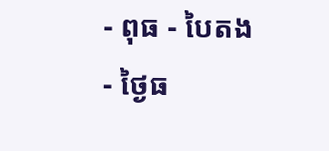- ពុធ - បៃតង - ថ្ងៃធ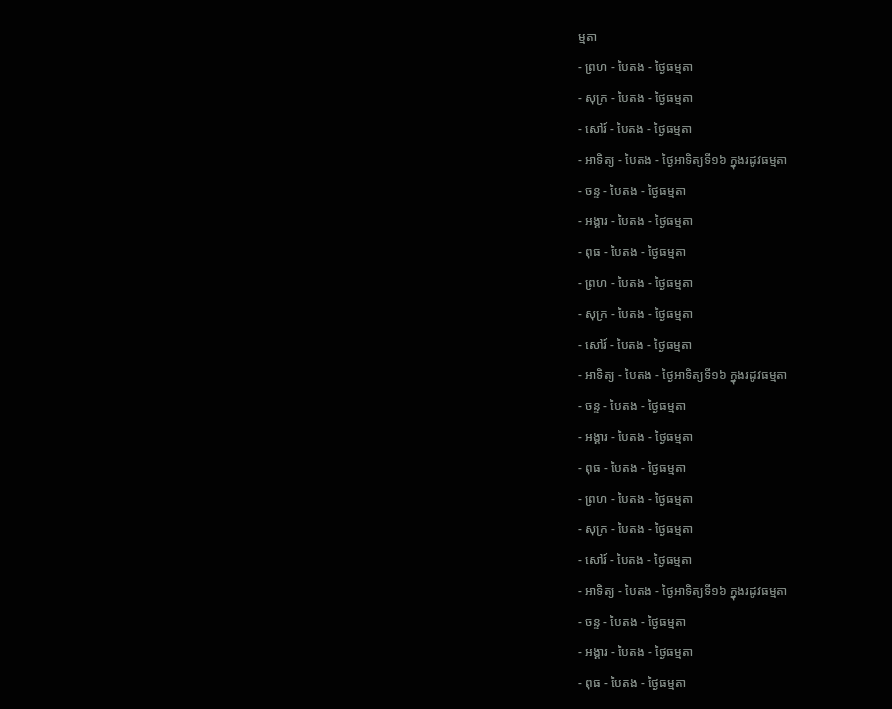ម្មតា
- ព្រហ - បៃតង - ថ្ងៃធម្មតា
- សុក្រ - បៃតង - ថ្ងៃធម្មតា
- សៅរ៍ - បៃតង - ថ្ងៃធម្មតា
- អាទិត្យ - បៃតង - ថ្ងៃអាទិត្យទី១៦ ក្នុងរដូវធម្មតា
- ចន្ទ - បៃតង - ថ្ងៃធម្មតា
- អង្គារ - បៃតង - ថ្ងៃធម្មតា
- ពុធ - បៃតង - ថ្ងៃធម្មតា
- ព្រហ - បៃតង - ថ្ងៃធម្មតា
- សុក្រ - បៃតង - ថ្ងៃធម្មតា
- សៅរ៍ - បៃតង - ថ្ងៃធម្មតា
- អាទិត្យ - បៃតង - ថ្ងៃអាទិត្យទី១៦ ក្នុងរដូវធម្មតា
- ចន្ទ - បៃតង - ថ្ងៃធម្មតា
- អង្គារ - បៃតង - ថ្ងៃធម្មតា
- ពុធ - បៃតង - ថ្ងៃធម្មតា
- ព្រហ - បៃតង - ថ្ងៃធម្មតា
- សុក្រ - បៃតង - ថ្ងៃធម្មតា
- សៅរ៍ - បៃតង - ថ្ងៃធម្មតា
- អាទិត្យ - បៃតង - ថ្ងៃអាទិត្យទី១៦ ក្នុងរដូវធម្មតា
- ចន្ទ - បៃតង - ថ្ងៃធម្មតា
- អង្គារ - បៃតង - ថ្ងៃធម្មតា
- ពុធ - បៃតង - ថ្ងៃធម្មតា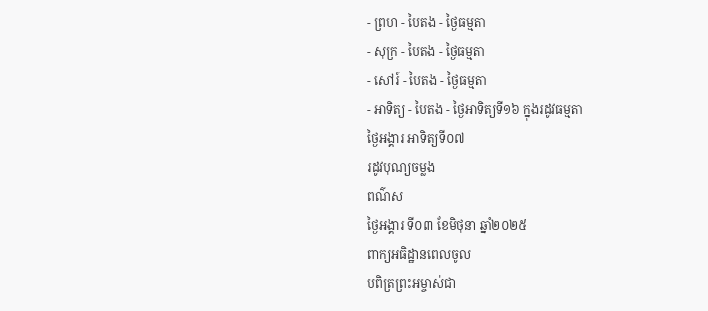- ព្រហ - បៃតង - ថ្ងៃធម្មតា
- សុក្រ - បៃតង - ថ្ងៃធម្មតា
- សៅរ៍ - បៃតង - ថ្ងៃធម្មតា
- អាទិត្យ - បៃតង - ថ្ងៃអាទិត្យទី១៦ ក្នុងរដូវធម្មតា
ថ្ងៃអង្គារ អាទិត្យទី០៧
រដូវបុណ្យចម្លង
ពណ៌ស
ថ្ងៃអង្គារ ទី០៣ ខែមិថុនា ឆ្នាំ២០២៥
ពាក្យអធិដ្ឋានពេលចូល
បពិត្រព្រះអម្ចាស់ជា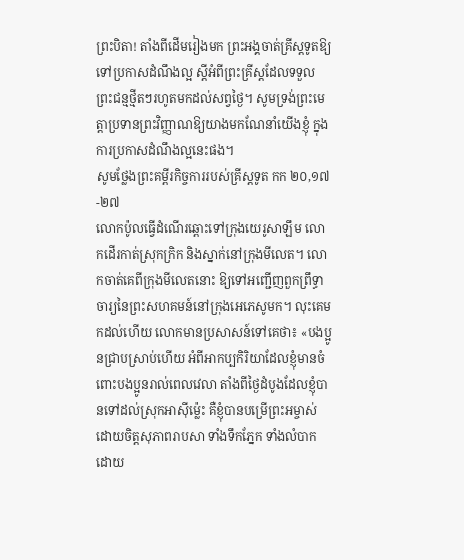ព្រះបិតា! តាំងពីដើមរៀងមក ព្រះអង្គចាត់គ្រីស្តទូតឱ្យទៅប្រកាសដំណឹងល្អ ស្តីអំពីព្រះគ្រីស្តដែលទទួលព្រះជន្មថ្មីតៗរហូតមកដល់សព្វថ្ងៃ។ សូមទ្រង់ព្រះមេត្តាប្រទានព្រះវិញ្ញាណឱ្យយាងមកណែនាំយើងខ្ញុំ ក្នុងការប្រកាសដំណឹងល្អនេះផង។
សូមថ្លែងព្រះគម្ពីរកិច្ចការរបស់គ្រីស្តទូត កក ២០,១៧-២៧
លោកប៉ូលធ្វើដំណើរឆ្ពោះទៅក្រុងយេរូសាឡឹម លោកដើរកាត់ស្រុកក្រិក និងស្នាក់នៅក្រុងមីលេត។ លោកចាត់គេពីក្រុងមីលេតនោះ ឱ្យទៅអញ្ជើញពួកព្រឹទ្ធាចារ្យនៃព្រះសហគមន៍នៅក្រុងអេភេសូមក។ លុះគេមកដល់ហើយ លោកមានប្រសាសន៍ទៅគេថា៖ «បងប្អូនជ្រាបស្រាប់ហើយ អំពីអាកប្បកិរិយាដែលខ្ញុំមានចំពោះបងប្អូនរាល់ពេលវេលា តាំងពីថ្ងៃដំបូងដែលខ្ញុំបានទៅដល់ស្រុកអាស៊ីម៉្លេះ គឺខ្ញុំបានបម្រើព្រះអម្ចាស់ដោយចិត្តសុភាពរាបសា ទាំងទឹកភ្នែក ទាំងលំបាក ដោយ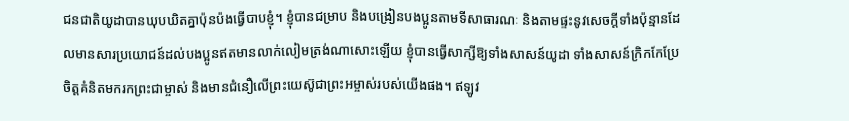ជនជាតិយូដាបានឃុបឃិតគ្នាប៉ុនប៉ងធ្វើបាបខ្ញុំ។ ខ្ញុំបានជម្រាប និងបង្រៀនបងប្អូនតាមទីសាធារណៈ និងតាមផ្ទះនូវសេចក្តីទាំងប៉ុន្មានដែលមានសារប្រយោជន៍ដល់បងប្អូនឥតមានលាក់លៀមត្រង់ណាសោះឡើយ ខ្ញុំបានធ្វើសាក្សីឱ្យទាំងសាសន៍យូដា ទាំងសាសន៍ក្រិកកែប្រែចិត្តគំនិតមករកព្រះជាម្ចាស់ និងមានជំនឿលើព្រះយេស៊ូជាព្រះអម្ចាស់របស់យើងផង។ ឥឡូវ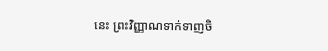នេះ ព្រះវិញ្ញាណទាក់ទាញចិ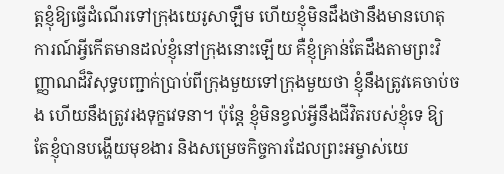ត្តខ្ញុំឱ្យធ្វើដំណើរទៅក្រុងយេរូសាឡឹម ហើយខ្ញុំមិនដឹងថានឹងមានហេតុការណ៍អ្វីកើតមានដល់ខ្ញុំនៅក្រុងនោះឡើយ គឺខ្ញុំគ្រាន់តែដឹងតាមព្រះវិញ្ញាណដ៏វិសុទ្ធបញ្ជាក់ប្រាប់ពីក្រុងមួយទៅក្រុងមួយថា ខ្ញុំនឹងត្រូវគេចាប់ចង ហើយនឹងត្រូវរងទុក្ខវេទនា។ ប៉ុន្តែ ខ្ញុំមិនខ្វល់អ្វីនឹងជីវិតរបស់ខ្ញុំទេ ឱ្យតែខ្ញុំបានបង្ហើយមុខងារ និងសម្រេចកិច្ចការដែលព្រះអម្ចាស់យេ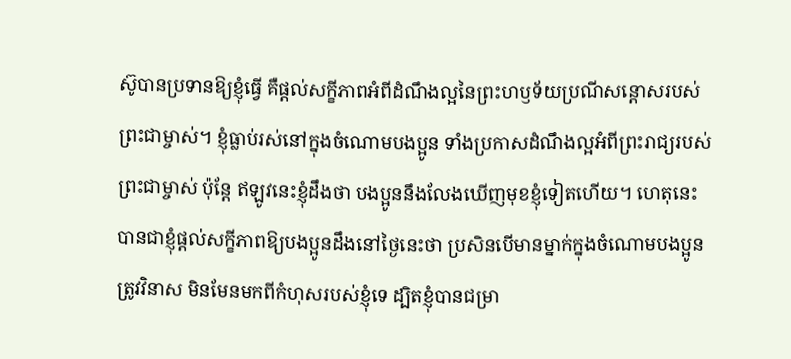ស៊ូបានប្រទានឱ្យខ្ញុំធ្វើ គឺផ្តល់សក្ខីភាពអំពីដំណឹងល្អនៃព្រះហឫទ័យប្រណីសន្តោសរបស់ព្រះជាម្ចាស់។ ខ្ញុំធ្លាប់រស់នៅក្នុងចំណោមបងប្អូន ទាំងប្រកាសដំណឹងល្អអំពីព្រះរាជ្យរបស់ព្រះជាម្ចាស់ ប៉ុន្តែ ឥឡូវនេះខ្ញុំដឹងថា បងប្អូននឹងលែងឃើញមុខខ្ញុំទៀតហើយ។ ហេតុនេះ បានជាខ្ញុំផ្តល់សក្ខីភាពឱ្យបងប្អូនដឹងនៅថ្ងៃនេះថា ប្រសិនបើមានម្នាក់ក្នុងចំណោមបងប្អូនត្រូវវិនាស មិនមែនមកពីកំហុសរបស់ខ្ញុំទេ ដ្បិតខ្ញុំបានជម្រា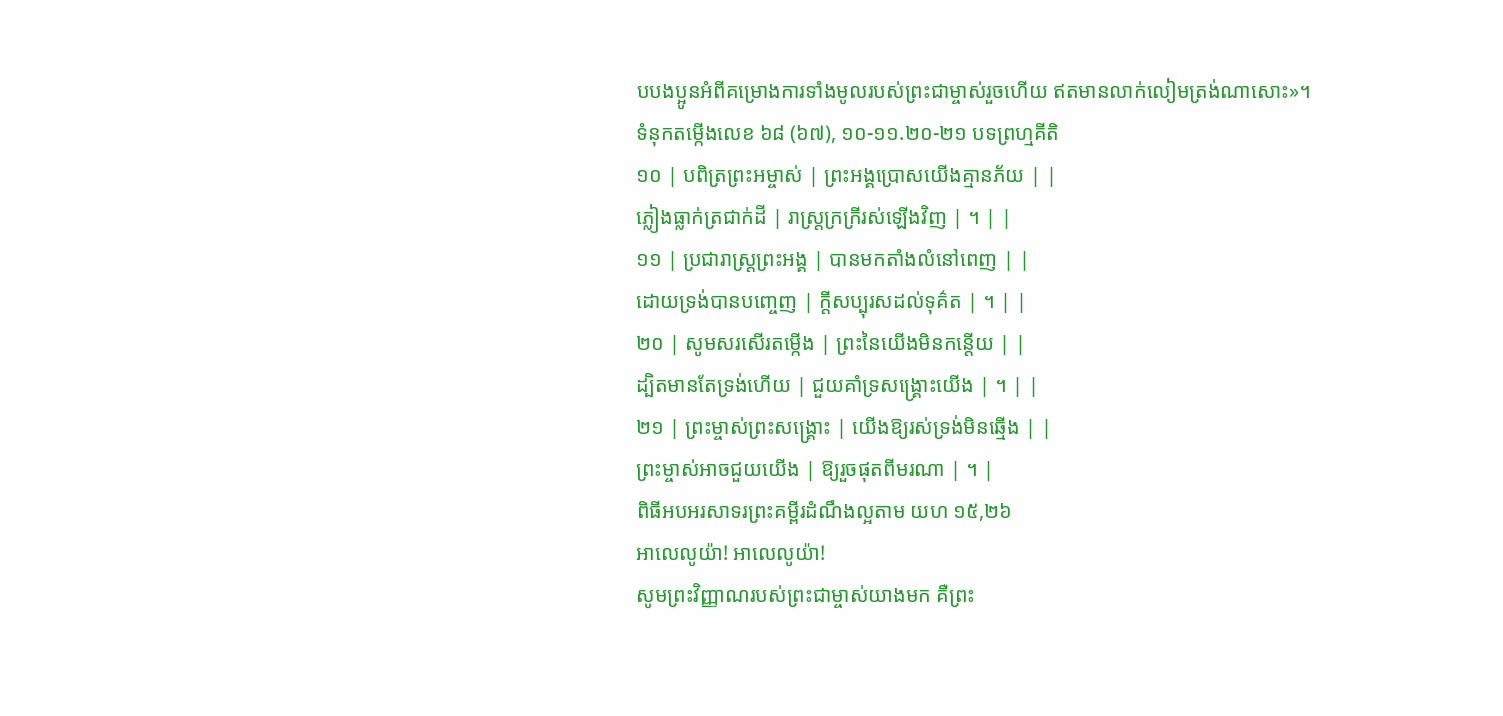បបងប្អូនអំពីគម្រោងការទាំងមូលរបស់ព្រះជាម្ចាស់រួចហើយ ឥតមានលាក់លៀមត្រង់ណាសោះ»។
ទំនុកតម្កើងលេខ ៦៨ (៦៧), ១០-១១.២០-២១ បទព្រហ្មគីតិ
១០ | បពិត្រព្រះអម្ចាស់ | ព្រះអង្គប្រោសយើងគ្មានភ័យ | |
ភ្លៀងធ្លាក់ត្រជាក់ដី | រាស្រ្តក្រក្រីរស់ឡើងវិញ | ។ | |
១១ | ប្រជារាស្រ្តព្រះអង្គ | បានមកតាំងលំនៅពេញ | |
ដោយទ្រង់បានបញ្ចេញ | ក្តីសប្បុរសដល់ទុគ៌ត | ។ | |
២០ | សូមសរសើរតម្កើង | ព្រះនៃយើងមិនកន្តើយ | |
ដ្បិតមានតែទ្រង់ហើយ | ជួយគាំទ្រសង្គ្រោះយើង | ។ | |
២១ | ព្រះម្ចាស់ព្រះសង្គ្រោះ | យើងឱ្យរស់ទ្រង់មិនឆ្មើង | |
ព្រះម្ចាស់អាចជួយយើង | ឱ្យរួចផុតពីមរណា | ។ |
ពិធីអបអរសាទរព្រះគម្ពីរដំណឹងល្អតាម យហ ១៥,២៦
អាលេលូយ៉ា! អាលេលូយ៉ា!
សូមព្រះវិញ្ញាណរបស់ព្រះជាម្ចាស់យាងមក គឺព្រះ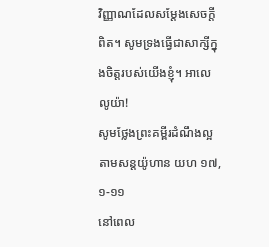វិញ្ញាណដែលសម្តែងសេចក្តីពិត។ សូមទ្រងធ្វើជាសាក្សីក្នុងចិត្តរបស់យើងខ្ញុំ។ អាលេលូយ៉ា!
សូមថ្លែងព្រះគម្ពីរដំណឹងល្អតាមសន្តយ៉ូហាន យហ ១៧,១-១១
នៅពេល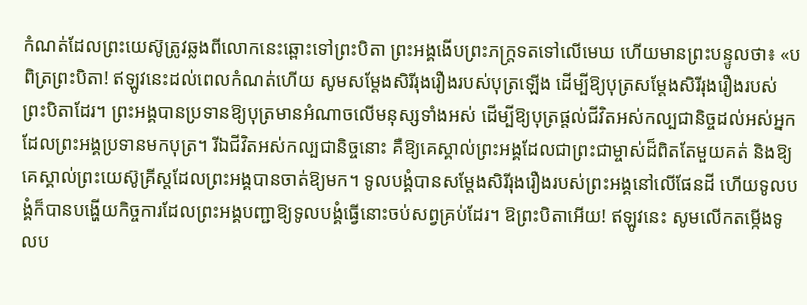កំណត់ដែលព្រះយេស៊ូត្រូវឆ្លងពីលោកនេះឆ្ពោះទៅព្រះបិតា ព្រះអង្គងើបព្រះភក្រ្តទតទៅលើមេឃ ហើយមានព្រះបន្ទូលថា៖ «បពិត្រព្រះបិតា! ឥឡូវនេះដល់ពេលកំណត់ហើយ សូមសម្តែងសិរីរុងរឿងរបស់បុត្រឡើង ដើម្បីឱ្យបុត្រសម្តែងសិរីរុងរឿងរបស់ព្រះបិតាដែរ។ ព្រះអង្គបានប្រទានឱ្យបុត្រមានអំណាចលើមនុស្សទាំងអស់ ដើម្បីឱ្យបុត្រផ្តល់ជីវិតអស់កល្បជានិច្ចដល់អស់អ្នកដែលព្រះអង្គប្រទានមកបុត្រ។ រីឯជីវិតអស់កល្បជានិច្ចនោះ គឺឱ្យគេស្គាល់ព្រះអង្គដែលជាព្រះជាម្ចាស់ដ៏ពិតតែមួយគត់ និងឱ្យគេស្គាល់ព្រះយេស៊ូគ្រីស្តដែលព្រះអង្គបានចាត់ឱ្យមក។ ទូលបង្គំបានសម្តែងសិរីរុងរឿងរបស់ព្រះអង្គនៅលើផែនដី ហើយទូលបង្គំក៏បានបង្ហើយកិច្ចការដែលព្រះអង្គបញ្ជាឱ្យទូលបង្គំធ្វើនោះចប់សព្វគ្រប់ដែរ។ ឱព្រះបិតាអើយ! ឥឡូវនេះ សូមលើកតម្កើងទូលប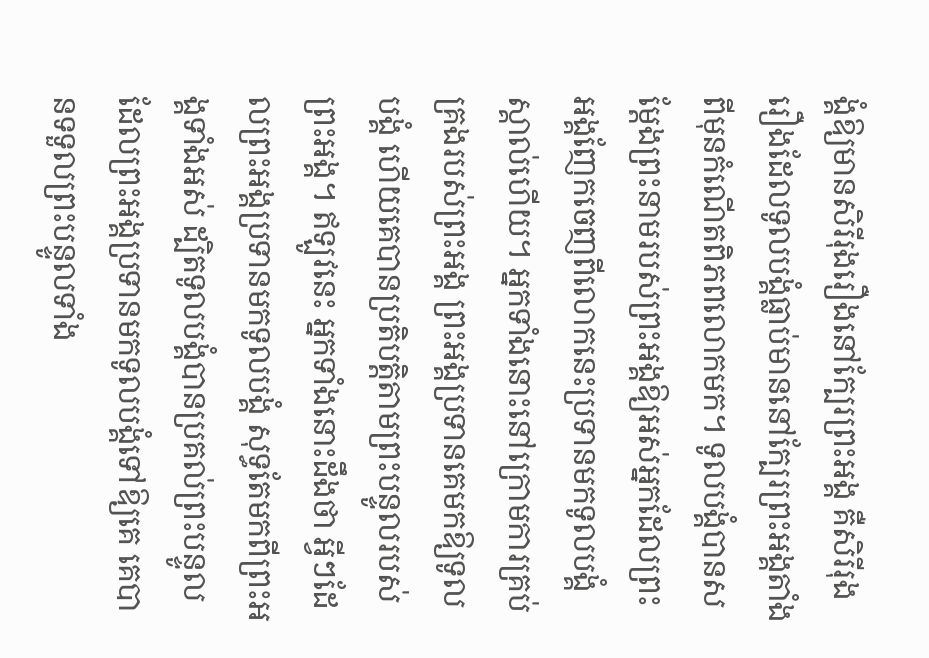ង្គំឱ្យមានសិរីរុងរឿងនៅក្បែរព្រះអង្គ គឺសិរីរុងរឿងដែលទូលបង្គំធ្លាប់មាននៅក្បែរព្រះអង្គតាំងពីមុនកំណើតពិភពលោកមក។ ទូលបង្គំបានសម្តែងព្រះនាមរបស់ព្រះអង្គឱ្យអស់អ្នកដែលព្រះអង្គញែកចេញពីលោកនេះប្រទានមកទូលបង្គំស្គាល់ហើយ។ អ្នកទាំងនោះនៅក្រោមការគ្រប់គ្រងរបស់ព្រះអង្គ ព្រះអង្គប្រទានគេមកឱ្យទូលបង្គំ ហើយគេបានប្រតិបត្តិតាមព្រះបន្ទូលរបស់ព្រះអង្គ។ ឥឡូវនេះ អ្នកទាំងនោះដឹងថា អ្វីៗដែលព្រះអង្គប្រទានមកទូលបង្គំ សុទ្ធតែមកពីព្រះអង្គទាំងអស់ ដ្បិតទូលបង្គំបានប្រគល់ព្រះបន្ទូលដែលព្រះអង្គប្រទានមកទូលបង្គំទៅឱ្យគេ គេបានទទួលព្រះបន្ទូលទាំង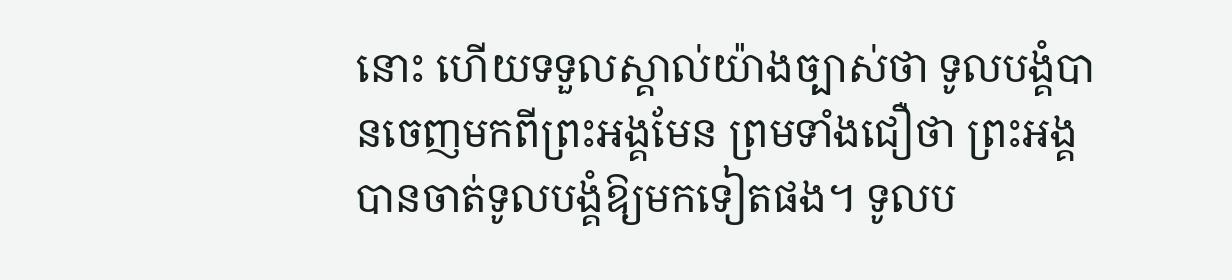នោះ ហើយទទួលស្គាល់យ៉ាងច្បាស់ថា ទូលបង្គំបានចេញមកពីព្រះអង្គមែន ព្រមទាំងជឿថា ព្រះអង្គបានចាត់ទូលបង្គំឱ្យមកទៀតផង។ ទូលប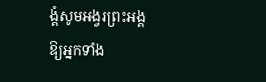ង្គំសូមអង្វរព្រះអង្គឱ្យអ្នកទាំង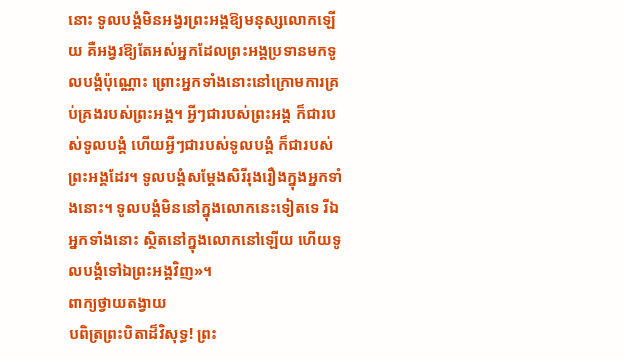នោះ ទូលបង្គំមិនអង្វរព្រះអង្គឱ្យមនុស្សលោកឡើយ គឺអង្វរឱ្យតែអស់អ្នកដែលព្រះអង្គប្រទានមកទូលបង្គំប៉ុណ្ណោះ ព្រោះអ្នកទាំងនោះនៅក្រោមការគ្រប់គ្រងរបស់ព្រះអង្គ។ អ្វីៗជារបស់ព្រះអង្គ ក៏ជារបស់ទូលបង្គំ ហើយអ្វីៗជារបស់ទូលបង្គំ ក៏ជារបស់ព្រះអង្គដែរ។ ទូលបង្គំសម្តែងសិរីរុងរឿងក្នុងអ្នកទាំងនោះ។ ទូលបង្គំមិននៅក្នុងលោកនេះទៀតទេ រីឯអ្នកទាំងនោះ ស្ថិតនៅក្នុងលោកនៅឡើយ ហើយទូលបង្គំទៅឯព្រះអង្គវិញ»។
ពាក្យថ្វាយតង្វាយ
បពិត្រព្រះបិតាដ៏វិសុទ្ធ! ព្រះ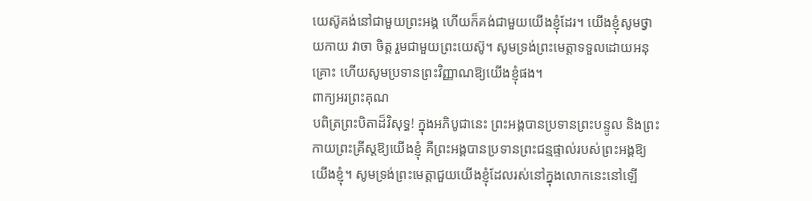យេស៊ូគង់នៅជាមួយព្រះអង្គ ហើយក៏គង់ជាមួយយើងខ្ញុំដែរ។ យើងខ្ញុំសូមថ្វាយកាយ វាចា ចិត្ត រួមជាមួយព្រះយេស៊ូ។ សូមទ្រង់ព្រះមេត្តាទទួលដោយអនុគ្រោះ ហើយសូមប្រទានព្រះវិញ្ញាណឱ្យយើងខ្ញុំផង។
ពាក្យអរព្រះគុណ
បពិត្រព្រះបិតាដ៏វិសុទ្ធ! ក្នុងអភិបូជានេះ ព្រះអង្គបានប្រទានព្រះបន្ទូល និងព្រះកាយព្រះគ្រីស្តឱ្យយើងខ្ញុំ គឺព្រះអង្គបានប្រទានព្រះជន្មផ្ទាល់របស់ព្រះអង្គឱ្យយើងខ្ញុំ។ សូមទ្រង់ព្រះមេត្តាជួយយើងខ្ញុំដែលរស់នៅក្នុងលោកនេះនៅឡើ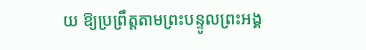យ ឱ្យប្រព្រឹត្តតាមព្រះបន្ទូលព្រះអង្គ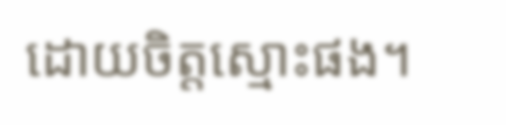ដោយចិត្តស្មោះផង។